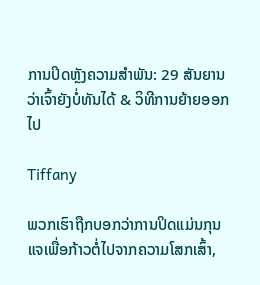ການປິດຫຼັງຄວາມສຳພັນ: 29 ສັນຍານວ່າເຈົ້າຍັງບໍ່ທັນໄດ້ & ວິທີການຍ້າຍອອກໄປ

Tiffany

ພວກເຮົາຖືກບອກວ່າການປິດແມ່ນກຸນແຈເພື່ອກ້າວຕໍ່ໄປຈາກຄວາມໂສກເສົ້າ,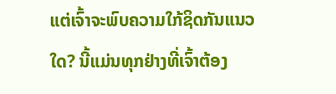ແຕ່ເຈົ້າຈະພົບຄວາມໃກ້ຊິດກັນແນວໃດ? ນີ້ແມ່ນທຸກຢ່າງທີ່ເຈົ້າຕ້ອງ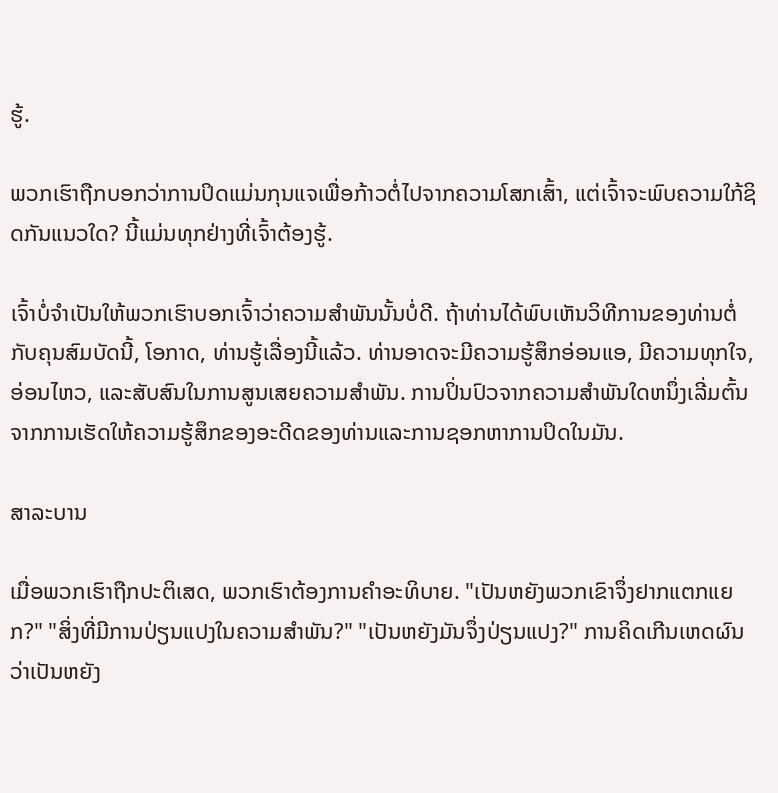ຮູ້.

ພວກເຮົາຖືກບອກວ່າການປິດແມ່ນກຸນແຈເພື່ອກ້າວຕໍ່ໄປຈາກຄວາມໂສກເສົ້າ, ແຕ່ເຈົ້າຈະພົບຄວາມໃກ້ຊິດກັນແນວໃດ? ນີ້ແມ່ນທຸກຢ່າງທີ່ເຈົ້າຕ້ອງຮູ້.

ເຈົ້າບໍ່ຈຳເປັນໃຫ້ພວກເຮົາບອກເຈົ້າວ່າຄວາມສຳພັນນັ້ນບໍ່ດີ. ຖ້າທ່ານໄດ້ພົບເຫັນວິທີການຂອງທ່ານຕໍ່ກັບຄຸນສົມບັດນີ້, ໂອກາດ, ທ່ານຮູ້ເລື່ອງນີ້ແລ້ວ. ທ່ານອາດຈະມີຄວາມຮູ້ສຶກອ່ອນແອ, ມີຄວາມທຸກໃຈ, ອ່ອນໄຫວ, ແລະສັບສົນໃນການສູນເສຍຄວາມສໍາພັນ. ການປິ່ນປົວຈາກຄວາມສໍາພັນໃດຫນຶ່ງເລີ່ມຕົ້ນຈາກການເຮັດໃຫ້ຄວາມຮູ້ສຶກຂອງອະດີດຂອງທ່ານແລະການຊອກຫາການປິດໃນມັນ.

ສາລະບານ

ເມື່ອພວກເຮົາຖືກປະຕິເສດ, ພວກເຮົາຕ້ອງການຄໍາອະທິບາຍ. "ເປັນຫຍັງພວກເຂົາຈຶ່ງຢາກແຕກແຍກ?" "ສິ່ງທີ່ມີການປ່ຽນແປງໃນຄວາມສໍາພັນ?" "ເປັນຫຍັງມັນຈຶ່ງປ່ຽນແປງ?" ການຄິດເກີນເຫດຜົນວ່າເປັນຫຍັງ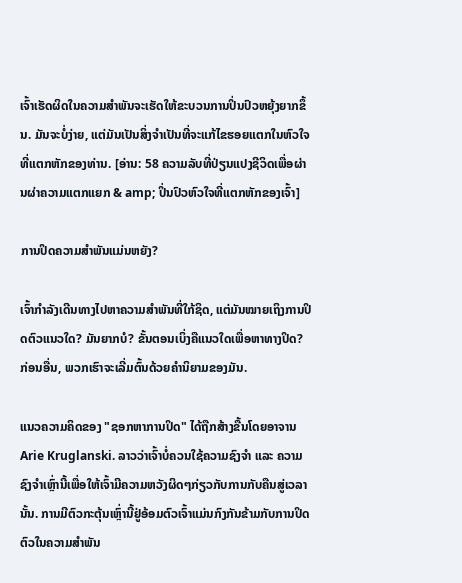ເຈົ້າເຮັດຜິດໃນຄວາມສຳພັນຈະເຮັດໃຫ້ຂະບວນການປິ່ນປົວຫຍຸ້ງຍາກຂຶ້ນ. ມັນຈະບໍ່ງ່າຍ, ແຕ່ມັນເປັນສິ່ງຈໍາເປັນທີ່ຈະແກ້ໄຂຮອຍແຕກໃນຫົວໃຈທີ່ແຕກຫັກຂອງທ່ານ. [ອ່ານ: 58 ຄວາມລັບທີ່ປ່ຽນແປງຊີວິດເພື່ອຜ່ານຜ່າຄວາມແຕກແຍກ & amp; ປິ່ນປົວຫົວໃຈທີ່ແຕກຫັກຂອງເຈົ້າ]

ການປິດຄວາມສຳພັນແມ່ນຫຍັງ?

ເຈົ້າກຳລັງເດີນທາງໄປຫາຄວາມສຳພັນທີ່ໃກ້ຊິດ, ແຕ່ມັນໝາຍເຖິງການປິດຕົວແນວໃດ? ມັນຍາກບໍ? ຂັ້ນຕອນເບິ່ງຄືແນວໃດເພື່ອຫາທາງປິດ? ກ່ອນອື່ນ, ພວກເຮົາຈະເລີ່ມຕົ້ນດ້ວຍຄໍານິຍາມຂອງມັນ.

ແນວຄວາມຄິດຂອງ "ຊອກຫາການປິດ" ໄດ້ຖືກສ້າງຂື້ນໂດຍອາຈານ Arie Kruglanski. ລາວວ່າເຈົ້າບໍ່ຄວນໃຊ້ຄວາມຊົງຈຳ ແລະ ຄວາມຊົງຈຳເຫຼົ່ານີ້ເພື່ອໃຫ້ເຈົ້າມີຄວາມຫວັງຜິດໆກ່ຽວກັບການກັບຄືນສູ່ເວລານັ້ນ. ການມີຕົວກະຕຸ້ນເຫຼົ່ານີ້ຢູ່ອ້ອມຕົວເຈົ້າແມ່ນກົງກັນຂ້າມກັບການປິດຕົວໃນຄວາມສຳພັນ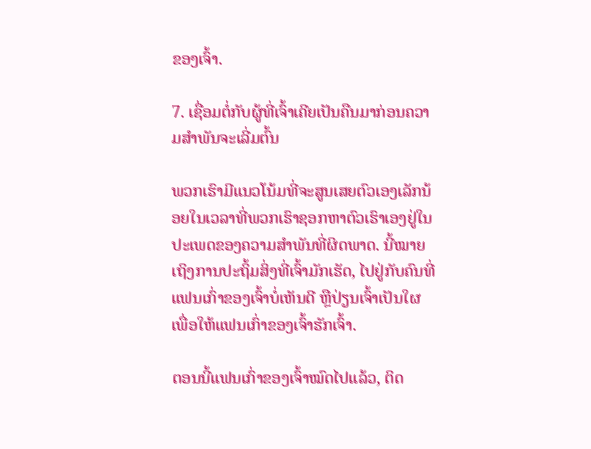ຂອງເຈົ້າ.

7. ເຊື່ອມຕໍ່ກັບຜູ້ທີ່ເຈົ້າເຄີຍເປັນຄືນມາກ່ອນຄວາມສໍາພັນຈະເລີ່ມຕົ້ນ

ພວກເຮົາມີແນວໂນ້ມທີ່ຈະສູນເສຍຕົວເອງເລັກນ້ອຍໃນເວລາທີ່ພວກເຮົາຊອກຫາຕົວເຮົາເອງຢູ່ໃນປະເພດຂອງຄວາມສໍາພັນທີ່ຜິດພາດ. ນີ້ໝາຍເຖິງການປະຖິ້ມສິ່ງທີ່ເຈົ້າມັກເຮັດ, ໄປຢູ່ກັບຄົນທີ່ແຟນເກົ່າຂອງເຈົ້າບໍ່ເຫັນດີ ຫຼືປ່ຽນເຈົ້າເປັນໃຜເພື່ອໃຫ້ແຟນເກົ່າຂອງເຈົ້າຮັກເຈົ້າ.

ຕອນນີ້ແຟນເກົ່າຂອງເຈົ້າໝົດໄປແລ້ວ, ຕິດ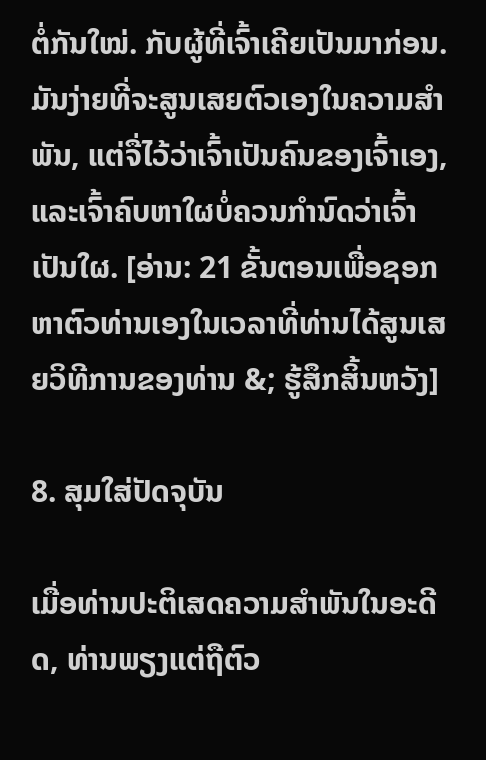ຕໍ່ກັນໃໝ່. ກັບຜູ້ທີ່ເຈົ້າເຄີຍເປັນມາກ່ອນ. ມັນງ່າຍທີ່ຈະສູນເສຍຕົວເອງໃນຄວາມສຳພັນ, ແຕ່ຈື່ໄວ້ວ່າເຈົ້າເປັນຄົນຂອງເຈົ້າເອງ, ແລະເຈົ້າຄົບຫາໃຜບໍ່ຄວນກຳນົດວ່າເຈົ້າເປັນໃຜ. [ອ່ານ: 21 ຂັ້ນຕອນເພື່ອຊອກຫາຕົວທ່ານເອງໃນເວລາທີ່ທ່ານໄດ້ສູນເສຍວິທີການຂອງທ່ານ &; ຮູ້ສຶກສິ້ນຫວັງ]

8. ສຸມໃສ່ປັດຈຸບັນ

ເມື່ອທ່ານປະຕິເສດຄວາມສຳພັນໃນອະດີດ, ທ່ານພຽງແຕ່ຖືຕົວ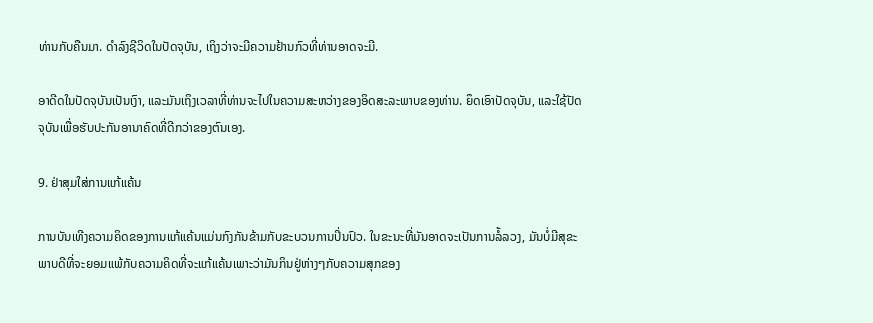ທ່ານກັບຄືນມາ. ດໍາລົງຊີວິດໃນປັດຈຸບັນ, ເຖິງວ່າຈະມີຄວາມຢ້ານກົວທີ່ທ່ານອາດຈະມີ.

ອາດີດໃນປັດຈຸບັນເປັນເງົາ, ແລະມັນເຖິງເວລາທີ່ທ່ານຈະໄປໃນຄວາມສະຫວ່າງຂອງອິດສະລະພາບຂອງທ່ານ. ຍຶດເອົາປັດຈຸບັນ, ແລະໃຊ້ປັດຈຸບັນເພື່ອຮັບປະກັນອານາຄົດທີ່ດີກວ່າຂອງຕົນເອງ.

9. ຢ່າສຸມໃສ່ການແກ້ແຄ້ນ

ການບັນເທີງຄວາມຄິດຂອງການແກ້ແຄ້ນແມ່ນກົງກັນຂ້າມກັບຂະບວນການປິ່ນປົວ. ໃນຂະນະທີ່ມັນອາດຈະເປັນການລໍ້ລວງ, ມັນບໍ່ມີສຸຂະພາບດີທີ່ຈະຍອມແພ້ກັບຄວາມຄິດທີ່ຈະແກ້ແຄ້ນເພາະວ່າມັນກິນຢູ່ຫ່າງໆກັບຄວາມສຸກຂອງ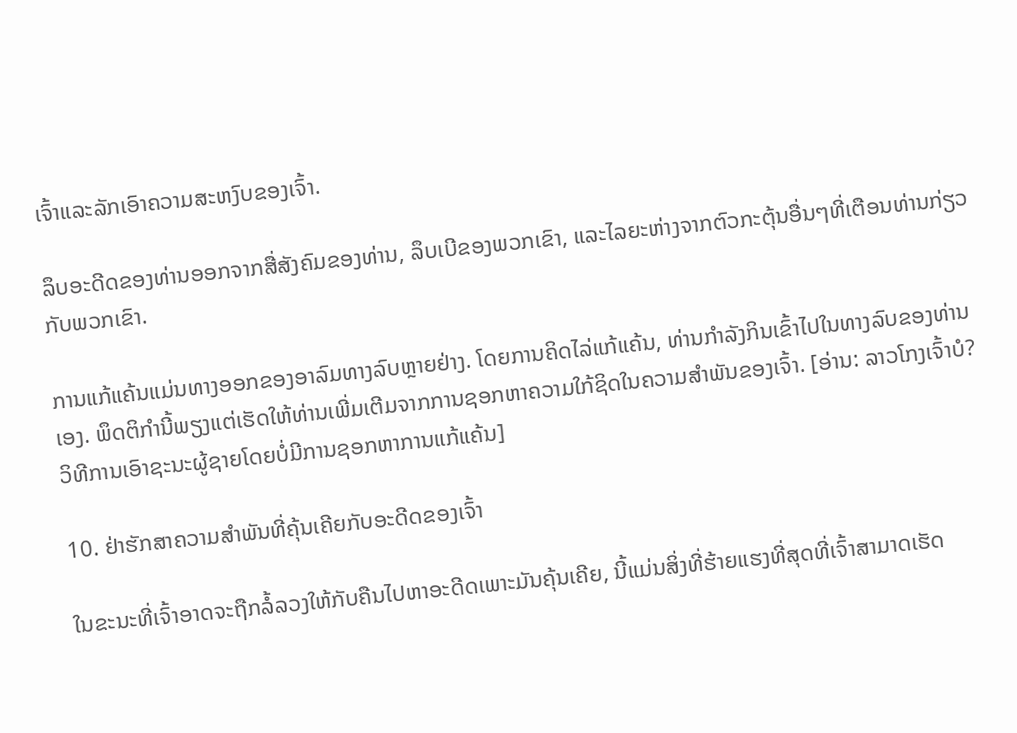ເຈົ້າແລະລັກເອົາຄວາມສະຫງົບຂອງເຈົ້າ.

ລຶບອະດີດຂອງທ່ານອອກຈາກສື່ສັງຄົມຂອງທ່ານ, ລຶບເບີຂອງພວກເຂົາ, ແລະໄລຍະຫ່າງຈາກຕົວກະຕຸ້ນອື່ນໆທີ່ເຕືອນທ່ານກ່ຽວກັບພວກເຂົາ.

ການແກ້ແຄ້ນແມ່ນທາງອອກຂອງອາລົມທາງລົບຫຼາຍຢ່າງ. ໂດຍການຄິດໄລ່ແກ້ແຄ້ນ, ທ່ານກໍາລັງກິນເຂົ້າໄປໃນທາງລົບຂອງທ່ານເອງ. ພຶດຕິກໍານີ້ພຽງແຕ່ເຮັດໃຫ້ທ່ານເພີ່ມເຕີມຈາກການຊອກຫາຄວາມໃກ້ຊິດໃນຄວາມສໍາພັນຂອງເຈົ້າ. [ອ່ານ: ລາວໂກງເຈົ້າບໍ? ວິທີການເອົາຊະນະຜູ້ຊາຍໂດຍບໍ່ມີການຊອກຫາການແກ້ແຄ້ນ]

10. ຢ່າຮັກສາຄວາມສໍາພັນທີ່ຄຸ້ນເຄີຍກັບອະດີດຂອງເຈົ້າ

ໃນຂະນະທີ່ເຈົ້າອາດຈະຖືກລໍ້ລວງໃຫ້ກັບຄືນໄປຫາອະດີດເພາະມັນຄຸ້ນເຄີຍ, ນີ້ແມ່ນສິ່ງທີ່ຮ້າຍແຮງທີ່ສຸດທີ່ເຈົ້າສາມາດເຮັດ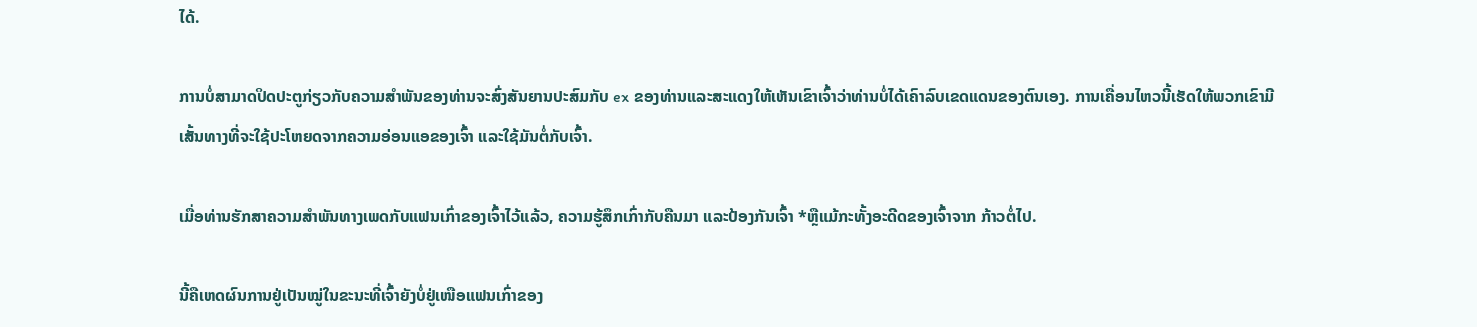ໄດ້.

ການບໍ່ສາມາດປິດປະຕູກ່ຽວກັບຄວາມສໍາພັນຂອງທ່ານຈະສົ່ງສັນຍານປະສົມກັບ ex ຂອງທ່ານແລະສະແດງໃຫ້ເຫັນເຂົາເຈົ້າວ່າທ່ານບໍ່ໄດ້ເຄົາລົບເຂດແດນຂອງຕົນເອງ. ການເຄື່ອນໄຫວນີ້ເຮັດໃຫ້ພວກເຂົາມີເສັ້ນທາງທີ່ຈະໃຊ້ປະໂຫຍດຈາກຄວາມອ່ອນແອຂອງເຈົ້າ ແລະໃຊ້ມັນຕໍ່ກັບເຈົ້າ.

ເມື່ອທ່ານຮັກສາຄວາມສຳພັນທາງເພດກັບແຟນເກົ່າຂອງເຈົ້າໄວ້ແລ້ວ, ຄວາມຮູ້ສຶກເກົ່າກັບຄືນມາ ແລະປ້ອງກັນເຈົ້າ *ຫຼືແມ້ກະທັ້ງອະດີດຂອງເຈົ້າຈາກ ກ້າວຕໍ່ໄປ.

ນີ້ຄືເຫດຜົນການຢູ່ເປັນໝູ່ໃນຂະນະທີ່ເຈົ້າຍັງບໍ່ຢູ່ເໜືອແຟນເກົ່າຂອງ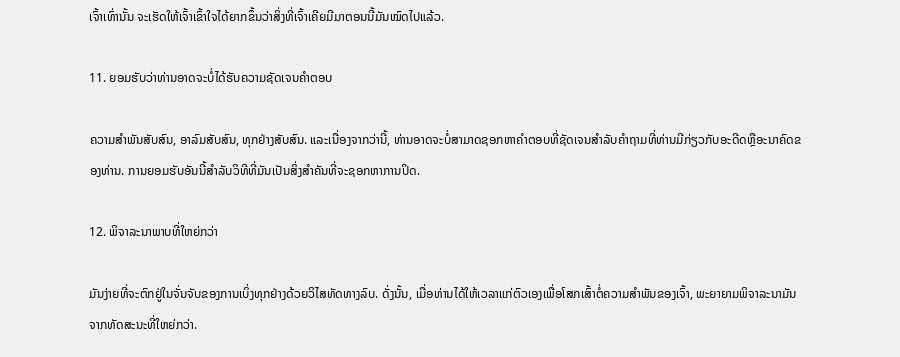ເຈົ້າເທົ່ານັ້ນ ຈະເຮັດໃຫ້ເຈົ້າເຂົ້າໃຈໄດ້ຍາກຂຶ້ນວ່າສິ່ງທີ່ເຈົ້າເຄີຍມີມາຕອນນີ້ມັນໝົດໄປແລ້ວ.

11. ຍອມຮັບວ່າທ່ານອາດຈະບໍ່ໄດ້ຮັບຄວາມຊັດເຈນຄຳຕອບ

ຄວາມສຳພັນສັບສົນ, ອາລົມສັບສົນ, ທຸກຢ່າງສັບສົນ. ແລະເນື່ອງຈາກວ່ານີ້, ທ່ານອາດຈະບໍ່ສາມາດຊອກຫາຄໍາຕອບທີ່ຊັດເຈນສໍາລັບຄໍາຖາມທີ່ທ່ານມີກ່ຽວກັບອະດີດຫຼືອະນາຄົດຂອງທ່ານ. ການຍອມຮັບອັນນີ້ສໍາລັບວິທີທີ່ມັນເປັນສິ່ງສໍາຄັນທີ່ຈະຊອກຫາການປິດ.

12. ພິຈາລະນາພາບທີ່ໃຫຍ່ກວ່າ

ມັນງ່າຍທີ່ຈະຕົກຢູ່ໃນຈັ່ນຈັບຂອງການເບິ່ງທຸກຢ່າງດ້ວຍວິໄສທັດທາງລົບ. ດັ່ງນັ້ນ, ເມື່ອທ່ານໄດ້ໃຫ້ເວລາແກ່ຕົວເອງເພື່ອໂສກເສົ້າຕໍ່ຄວາມສໍາພັນຂອງເຈົ້າ, ພະຍາຍາມພິຈາລະນາມັນຈາກທັດສະນະທີ່ໃຫຍ່ກວ່າ.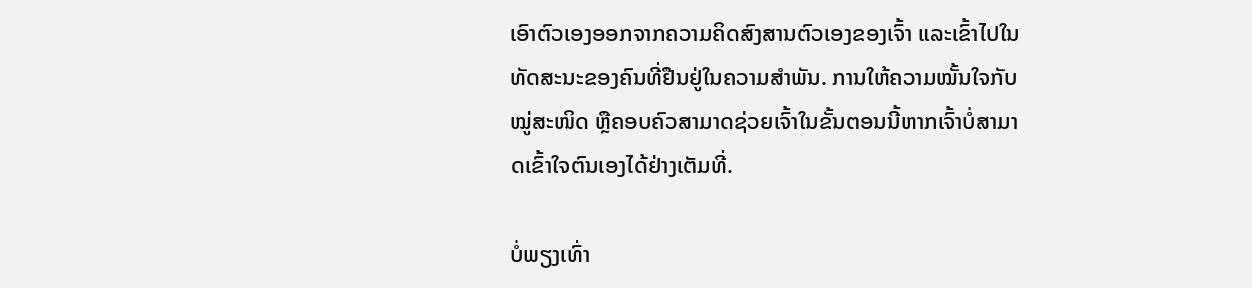ເອົາຕົວເອງອອກຈາກຄວາມຄິດສົງສານຕົວເອງຂອງເຈົ້າ ແລະເຂົ້າໄປໃນທັດສະນະຂອງຄົນທີ່ຢືນຢູ່ໃນຄວາມສຳພັນ. ການໃຫ້ຄວາມໝັ້ນໃຈກັບໝູ່ສະໜິດ ຫຼືຄອບຄົວສາມາດຊ່ວຍເຈົ້າໃນຂັ້ນຕອນນີ້ຫາກເຈົ້າບໍ່ສາມາດເຂົ້າໃຈຕົນເອງໄດ້ຢ່າງເຕັມທີ່.

ບໍ່ພຽງເທົ່າ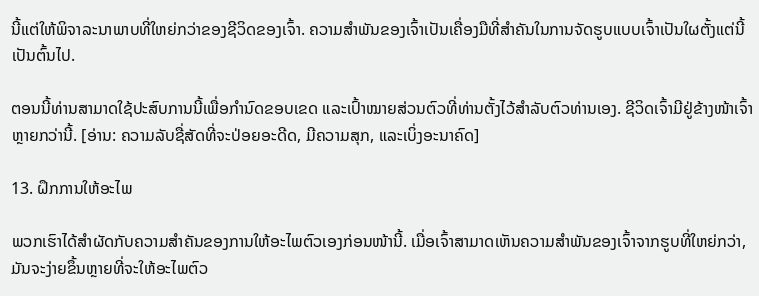ນີ້ແຕ່ໃຫ້ພິຈາລະນາພາບທີ່ໃຫຍ່ກວ່າຂອງຊີວິດຂອງເຈົ້າ. ຄວາມສຳພັນຂອງເຈົ້າເປັນເຄື່ອງມືທີ່ສຳຄັນໃນການຈັດຮູບແບບເຈົ້າເປັນໃຜຕັ້ງແຕ່ນີ້ເປັນຕົ້ນໄປ.

ຕອນນີ້ທ່ານສາມາດໃຊ້ປະສົບການນີ້ເພື່ອກຳນົດຂອບເຂດ ແລະເປົ້າໝາຍສ່ວນຕົວທີ່ທ່ານຕັ້ງໄວ້ສຳລັບຕົວທ່ານເອງ. ຊີວິດເຈົ້າມີຢູ່ຂ້າງໜ້າເຈົ້າຫຼາຍກວ່ານີ້. [ອ່ານ: ຄວາມລັບຊື່ສັດທີ່ຈະປ່ອຍອະດີດ, ມີຄວາມສຸກ, ແລະເບິ່ງອະນາຄົດ]

13. ຝຶກການໃຫ້ອະໄພ

ພວກເຮົາໄດ້ສຳຜັດກັບຄວາມສຳຄັນຂອງການໃຫ້ອະໄພຕົວເອງກ່ອນໜ້ານີ້. ເມື່ອເຈົ້າສາມາດເຫັນຄວາມສຳພັນຂອງເຈົ້າຈາກຮູບທີ່ໃຫຍ່ກວ່າ, ມັນຈະງ່າຍຂຶ້ນຫຼາຍທີ່ຈະໃຫ້ອະໄພຕົວ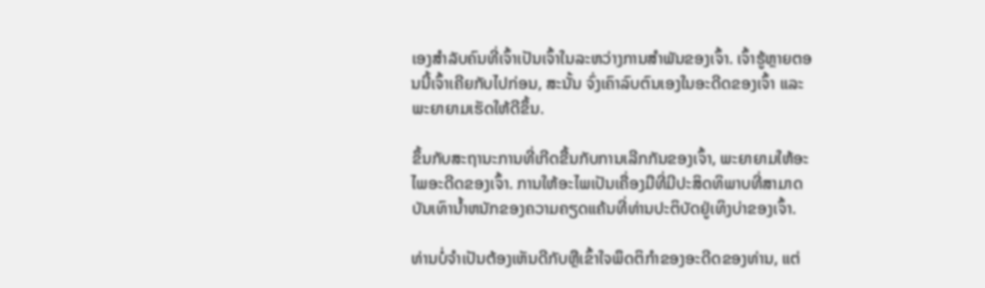ເອງສຳລັບຄົນທີ່ເຈົ້າເປັນເຈົ້າໃນລະຫວ່າງການສຳພັນຂອງເຈົ້າ. ເຈົ້າຮູ້ຫຼາຍຕອນນີ້ເຈົ້າເຄີຍກັບໄປກ່ອນ, ສະນັ້ນ ຈົ່ງເຄົາລົບຕົນເອງໃນອະດີດຂອງເຈົ້າ ແລະພະຍາຍາມເຮັດໃຫ້ດີຂຶ້ນ.

ຂຶ້ນກັບສະຖານະການທີ່ເກີດຂື້ນກັບການເລີກກັນຂອງເຈົ້າ, ພະຍາຍາມໃຫ້ອະໄພອະດີດຂອງເຈົ້າ. ການໃຫ້ອະໄພເປັນເຄື່ອງມືທີ່ມີປະສິດທິພາບທີ່ສາມາດບັນເທົານ້ຳຫນັກຂອງຄວາມຄຽດແຄ້ນທີ່ທ່ານປະຕິບັດຢູ່ເທິງບ່າຂອງເຈົ້າ.

ທ່ານບໍ່ຈໍາເປັນຕ້ອງເຫັນດີກັບຫຼືເຂົ້າໃຈພຶດຕິກໍາຂອງອະດີດຂອງທ່ານ, ແຕ່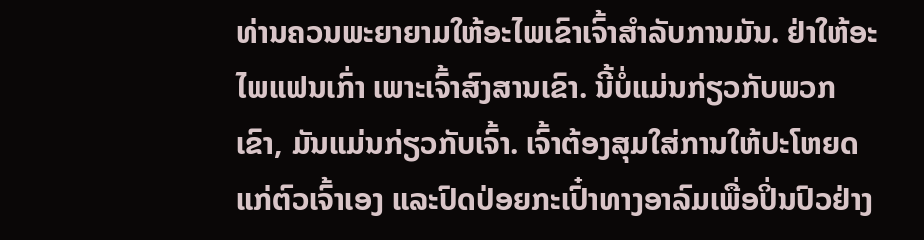ທ່ານຄວນພະຍາຍາມໃຫ້ອະໄພເຂົາເຈົ້າສໍາລັບການມັນ. ຢ່າໃຫ້ອະໄພແຟນເກົ່າ ເພາະເຈົ້າສົງສານເຂົາ. ນີ້ບໍ່ແມ່ນກ່ຽວກັບພວກເຂົາ, ມັນແມ່ນກ່ຽວກັບເຈົ້າ. ເຈົ້າຕ້ອງສຸມໃສ່ການໃຫ້ປະໂຫຍດແກ່ຕົວເຈົ້າເອງ ແລະປົດປ່ອຍກະເປົ໋າທາງອາລົມເພື່ອປິ່ນປົວຢ່າງ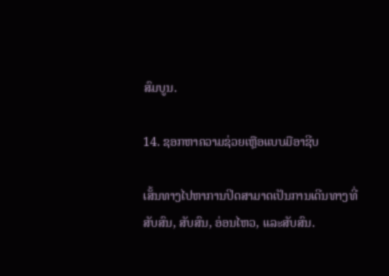ສົມບູນ.

14. ຊອກຫາຄວາມຊ່ວຍເຫຼືອແບບມືອາຊີບ

ເສັ້ນທາງໄປຫາການປິດສາມາດເປັນການເດີນທາງທີ່ສັບສົນ, ສັບສົນ, ອ່ອນໄຫວ, ແລະສັບສົນ.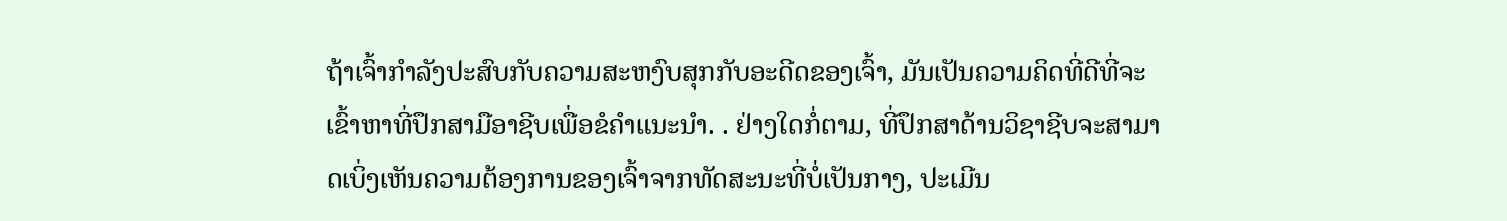ຖ້າເຈົ້າກຳລັງປະສົບກັບຄວາມສະຫງົບສຸກກັບອະດີດຂອງເຈົ້າ, ມັນເປັນຄວາມຄິດທີ່ດີທີ່ຈະເຂົ້າຫາທີ່ປຶກສາມືອາຊີບເພື່ອຂໍຄຳແນະນຳ. . ຢ່າງໃດກໍ່ຕາມ, ທີ່ປຶກສາດ້ານວິຊາຊີບຈະສາມາດເບິ່ງເຫັນຄວາມຕ້ອງການຂອງເຈົ້າຈາກທັດສະນະທີ່ບໍ່ເປັນກາງ, ປະເມີນ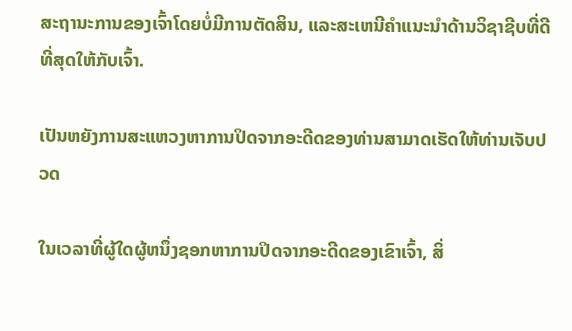ສະຖານະການຂອງເຈົ້າໂດຍບໍ່ມີການຕັດສິນ, ແລະສະເຫນີຄໍາແນະນໍາດ້ານວິຊາຊີບທີ່ດີທີ່ສຸດໃຫ້ກັບເຈົ້າ.

ເປັນຫຍັງການສະແຫວງຫາການປິດຈາກອະດີດຂອງທ່ານສາມາດເຮັດໃຫ້ທ່ານເຈັບປວດ

ໃນເວລາທີ່ຜູ້ໃດຜູ້ຫນຶ່ງຊອກຫາການປິດຈາກອະດີດຂອງເຂົາເຈົ້າ, ສິ່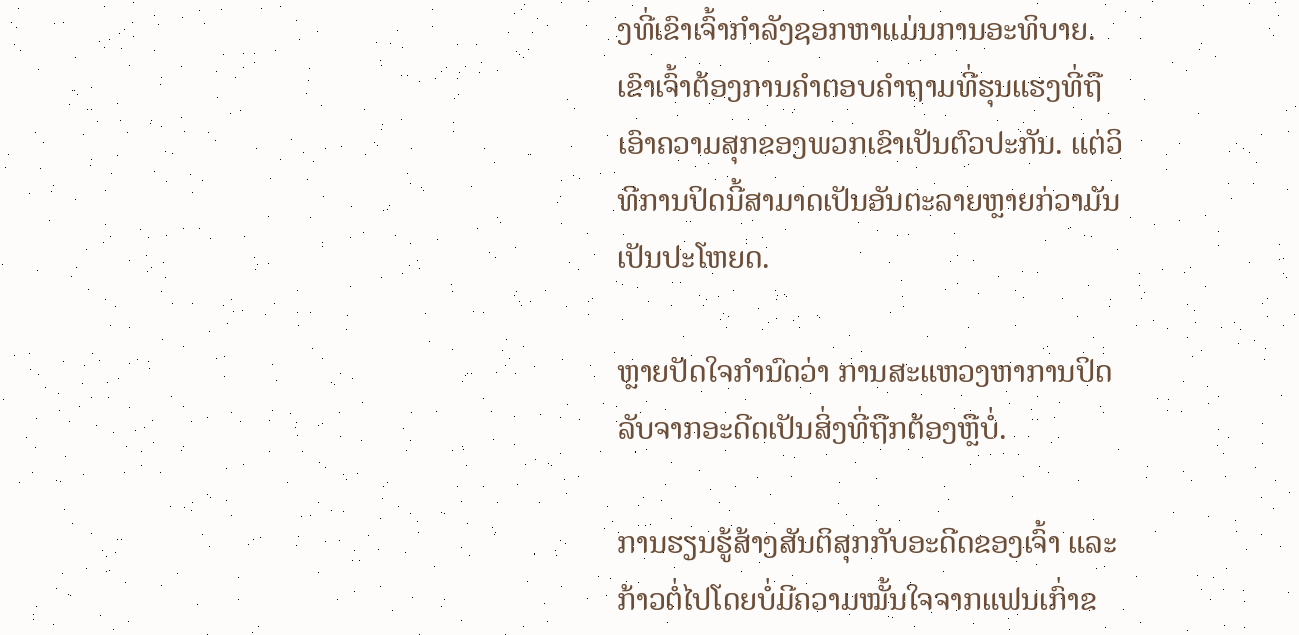ງທີ່ເຂົາເຈົ້າກໍາລັງຊອກຫາແມ່ນການອະທິບາຍ. ເຂົາເຈົ້າຕ້ອງການຄໍາຕອບຄໍາຖາມທີ່ຮຸນແຮງທີ່ຖືເອົາຄວາມສຸກຂອງພວກເຂົາເປັນຕົວປະກັນ. ແຕ່ວິທີການປິດນີ້ສາມາດເປັນອັນຕະລາຍຫຼາຍກ່ວາມັນເປັນປະໂຫຍດ.

ຫຼາຍປັດໃຈກຳນົດວ່າ ການສະແຫວງຫາການປິດລັບຈາກອະດີດເປັນສິ່ງທີ່ຖືກຕ້ອງຫຼືບໍ່.

ການຮຽນຮູ້ສ້າງສັນຕິສຸກກັບອະດີດຂອງເຈົ້າ ແລະກ້າວຕໍ່ໄປໂດຍບໍ່ມີຄວາມໝັ້ນໃຈຈາກແຟນເກົ່າຂ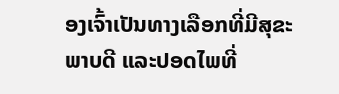ອງເຈົ້າເປັນທາງເລືອກທີ່ມີສຸຂະພາບດີ ແລະປອດໄພທີ່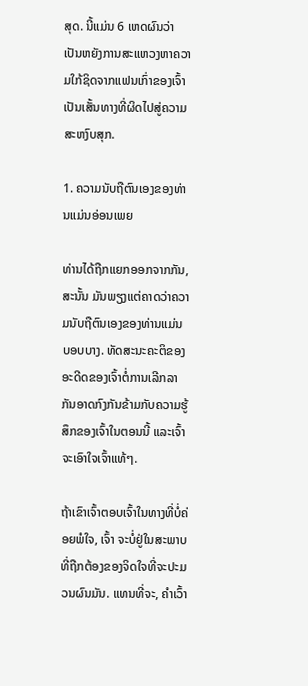ສຸດ. ນີ້ແມ່ນ 6 ເຫດຜົນວ່າເປັນຫຍັງການສະແຫວງຫາຄວາມໃກ້ຊິດຈາກແຟນເກົ່າຂອງເຈົ້າເປັນເສັ້ນທາງທີ່ຜິດໄປສູ່ຄວາມສະຫງົບສຸກ.

1. ຄວາມນັບຖືຕົນເອງຂອງທ່ານແມ່ນອ່ອນເພຍ

ທ່ານໄດ້ຖືກແຍກອອກຈາກກັນ, ສະນັ້ນ ມັນພຽງແຕ່ຄາດວ່າຄວາມນັບຖືຕົນເອງຂອງທ່ານແມ່ນບອບບາງ. ທັດສະນະຄະຕິຂອງອະດີດຂອງເຈົ້າຕໍ່ການເລີກລາກັນອາດກົງກັນຂ້າມກັບຄວາມຮູ້ສຶກຂອງເຈົ້າໃນຕອນນີ້ ແລະເຈົ້າຈະເອົາໃຈເຈົ້າແທ້ໆ.

ຖ້າເຂົາເຈົ້າຕອບເຈົ້າໃນທາງທີ່ບໍ່ຄ່ອຍພໍໃຈ, ເຈົ້າ ຈະບໍ່ຢູ່ໃນສະພາບທີ່ຖືກຕ້ອງຂອງຈິດໃຈທີ່ຈະປະມວນຜົນມັນ. ແທນທີ່ຈະ, ຄໍາເວົ້າ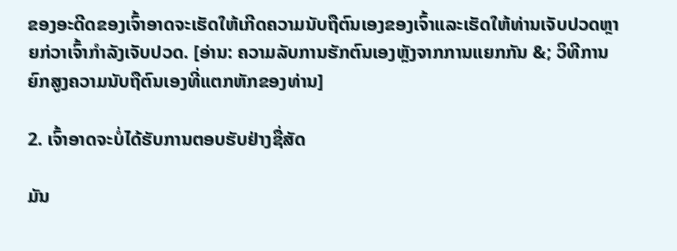ຂອງອະດີດຂອງເຈົ້າອາດຈະເຮັດໃຫ້ເກີດຄວາມນັບຖືຕົນເອງຂອງເຈົ້າແລະເຮັດໃຫ້ທ່ານເຈັບປວດຫຼາຍກ່ວາເຈົ້າກໍາລັງເຈັບປວດ. [ອ່ານ: ຄວາມລັບການຮັກຕົນເອງຫຼັງຈາກການແຍກກັນ &; ວິທີການຍົກສູງຄວາມນັບຖືຕົນເອງທີ່ແຕກຫັກຂອງທ່ານ]

2. ເຈົ້າອາດຈະບໍ່ໄດ້ຮັບການຕອບຮັບຢ່າງຊື່ສັດ

ມັນ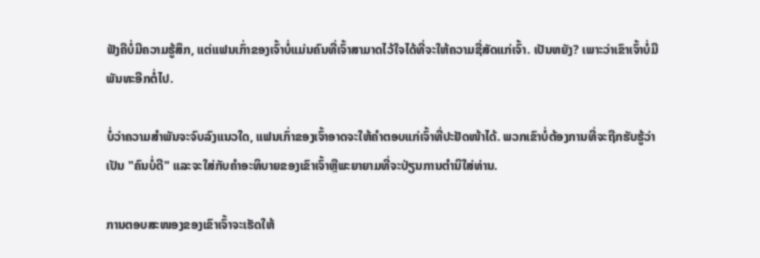ຟັງຄືບໍ່ມີຄວາມຮູ້ສຶກ, ແຕ່ແຟນເກົ່າຂອງເຈົ້າບໍ່ແມ່ນຄົນທີ່ເຈົ້າສາມາດໄວ້ໃຈໄດ້ທີ່ຈະໃຫ້ຄວາມຊື່ສັດແກ່ເຈົ້າ. ເປັນຫຍັງ? ເພາະວ່າເຂົາເຈົ້າບໍ່ມີພັນທະອີກຕໍ່ໄປ.

ບໍ່ວ່າຄວາມສຳພັນຈະຈົບລົງແນວໃດ, ແຟນເກົ່າຂອງເຈົ້າອາດຈະໃຫ້ຄຳຕອບແກ່ເຈົ້າທີ່ປະຢັດໜ້າໄດ້. ພວກເຂົາບໍ່ຕ້ອງການທີ່ຈະຖືກຮັບຮູ້ວ່າເປັນ "ຄົນບໍ່ດີ" ແລະຈະໃສ່ກັບຄໍາອະທິບາຍຂອງເຂົາເຈົ້າຫຼືພະຍາຍາມທີ່ຈະປ່ຽນການຕໍານິໃສ່ທ່ານ.

ການຕອບສະໜອງຂອງເຂົາເຈົ້າຈະເຮັດໃຫ້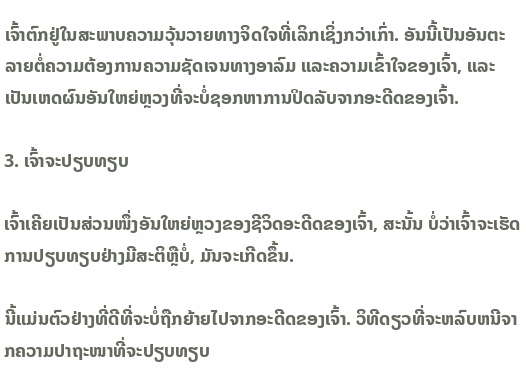ເຈົ້າຕົກຢູ່ໃນສະພາບຄວາມວຸ້ນວາຍທາງຈິດໃຈທີ່ເລິກເຊິ່ງກວ່າເກົ່າ. ອັນນີ້ເປັນອັນຕະລາຍຕໍ່ຄວາມຕ້ອງການຄວາມຊັດເຈນທາງອາລົມ ແລະຄວາມເຂົ້າໃຈຂອງເຈົ້າ, ແລະເປັນເຫດຜົນອັນໃຫຍ່ຫຼວງທີ່ຈະບໍ່ຊອກຫາການປິດລັບຈາກອະດີດຂອງເຈົ້າ.

3. ເຈົ້າຈະປຽບທຽບ

ເຈົ້າເຄີຍເປັນສ່ວນໜຶ່ງອັນໃຫຍ່ຫຼວງຂອງຊີວິດອະດີດຂອງເຈົ້າ, ສະນັ້ນ ບໍ່ວ່າເຈົ້າຈະເຮັດການປຽບທຽບຢ່າງມີສະຕິຫຼືບໍ່, ມັນຈະເກີດຂຶ້ນ.

ນີ້ແມ່ນຕົວຢ່າງທີ່ດີທີ່ຈະບໍ່ຖືກຍ້າຍໄປຈາກອະດີດຂອງເຈົ້າ. ວິທີດຽວທີ່ຈະຫລົບຫນີຈາກຄວາມປາຖະໜາທີ່ຈະປຽບທຽບ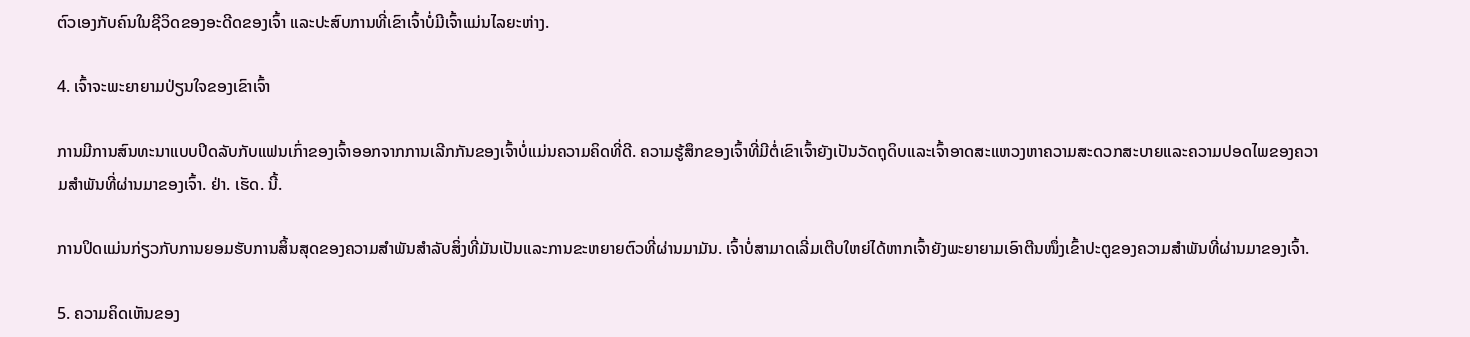ຕົວເອງກັບຄົນໃນຊີວິດຂອງອະດີດຂອງເຈົ້າ ແລະປະສົບການທີ່ເຂົາເຈົ້າບໍ່ມີເຈົ້າແມ່ນໄລຍະຫ່າງ.

4. ເຈົ້າຈະພະຍາຍາມປ່ຽນໃຈຂອງເຂົາເຈົ້າ

ການມີການສົນທະນາແບບປິດລັບກັບແຟນເກົ່າຂອງເຈົ້າອອກຈາກການເລີກກັນຂອງເຈົ້າບໍ່ແມ່ນຄວາມຄິດທີ່ດີ. ຄວາມຮູ້ສຶກຂອງເຈົ້າທີ່ມີຕໍ່ເຂົາເຈົ້າຍັງເປັນວັດຖຸດິບແລະເຈົ້າອາດສະແຫວງຫາຄວາມສະດວກສະບາຍແລະຄວາມປອດໄພຂອງຄວາມສຳພັນທີ່ຜ່ານມາຂອງເຈົ້າ. ຢ່າ. ເຮັດ. ນີ້.

ການປິດແມ່ນກ່ຽວກັບການຍອມຮັບການສິ້ນສຸດຂອງຄວາມສໍາພັນສໍາລັບສິ່ງທີ່ມັນເປັນແລະການຂະຫຍາຍຕົວທີ່ຜ່ານມາມັນ. ເຈົ້າບໍ່ສາມາດເລີ່ມເຕີບໃຫຍ່ໄດ້ຫາກເຈົ້າຍັງພະຍາຍາມເອົາຕີນໜຶ່ງເຂົ້າປະຕູຂອງຄວາມສຳພັນທີ່ຜ່ານມາຂອງເຈົ້າ.

5. ຄວາມຄິດເຫັນຂອງ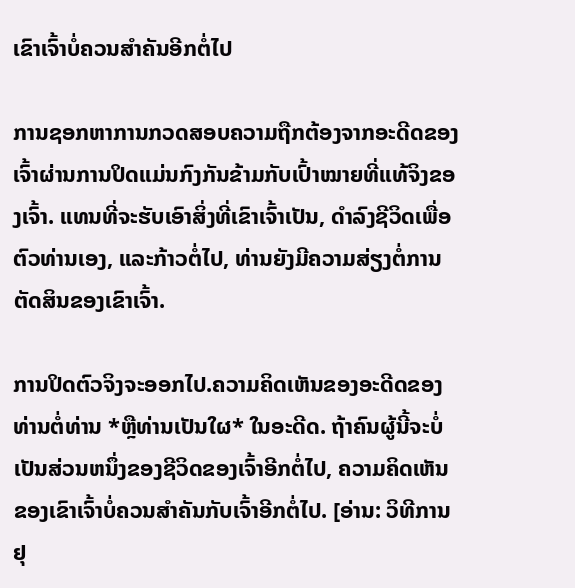ເຂົາເຈົ້າບໍ່ຄວນສໍາຄັນອີກຕໍ່ໄປ

ການຊອກຫາການກວດສອບຄວາມຖືກຕ້ອງຈາກອະດີດຂອງເຈົ້າຜ່ານການປິດແມ່ນກົງກັນຂ້າມກັບເປົ້າໝາຍທີ່ແທ້ຈິງຂອງເຈົ້າ. ແທນທີ່ຈະຮັບເອົາສິ່ງທີ່ເຂົາເຈົ້າເປັນ, ດຳລົງຊີວິດເພື່ອຕົວທ່ານເອງ, ແລະກ້າວຕໍ່ໄປ, ທ່ານຍັງມີຄວາມສ່ຽງຕໍ່ການຕັດສິນຂອງເຂົາເຈົ້າ.

ການປິດຕົວຈິງຈະອອກໄປ.ຄວາມຄິດເຫັນຂອງອະດີດຂອງທ່ານຕໍ່ທ່ານ *ຫຼືທ່ານເປັນໃຜ* ໃນອະດີດ. ຖ້າຄົນຜູ້ນີ້ຈະບໍ່ເປັນສ່ວນຫນຶ່ງຂອງຊີວິດຂອງເຈົ້າອີກຕໍ່ໄປ, ຄວາມຄິດເຫັນຂອງເຂົາເຈົ້າບໍ່ຄວນສໍາຄັນກັບເຈົ້າອີກຕໍ່ໄປ. [ອ່ານ: ວິທີການຢຸ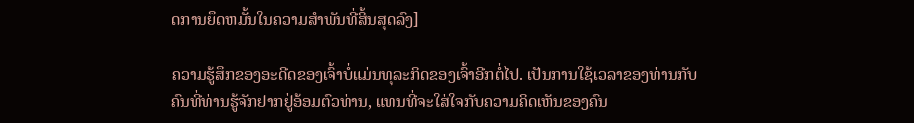ດການຍຶດຫມັ້ນໃນຄວາມສໍາພັນທີ່ສິ້ນສຸດລົງ]

ຄວາມຮູ້ສຶກຂອງອະດີດຂອງເຈົ້າບໍ່ແມ່ນທຸລະກິດຂອງເຈົ້າອີກຕໍ່ໄປ. ເປັນການໃຊ້ເວລາຂອງທ່ານກັບຄົນທີ່ທ່ານຮູ້ຈັກຢາກຢູ່ອ້ອມຕົວທ່ານ, ແທນທີ່ຈະໃສ່ໃຈກັບຄວາມຄິດເຫັນຂອງຄົນ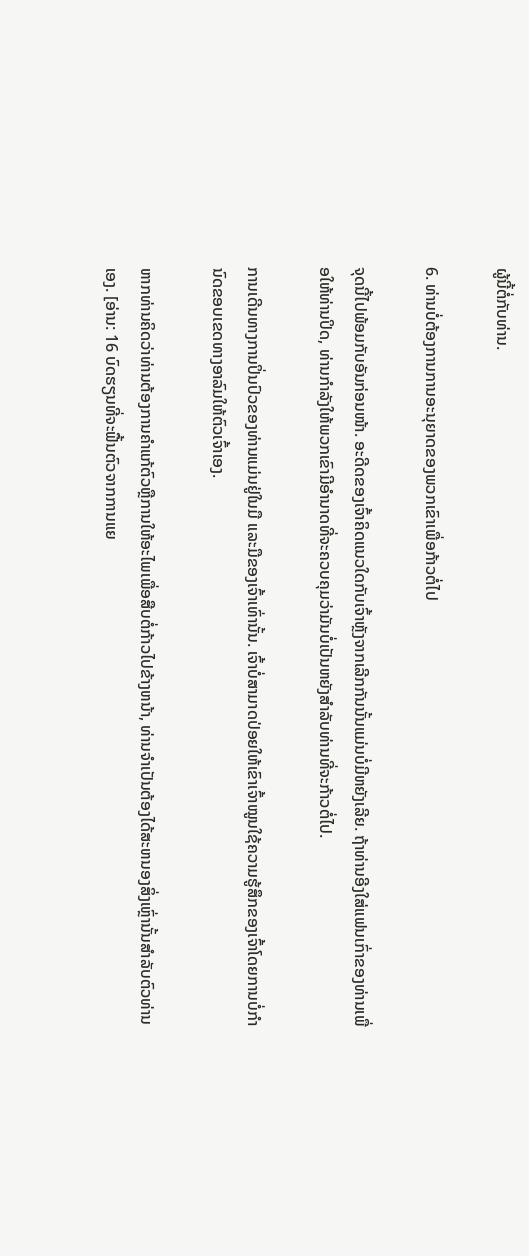ຜູ້ນີ້ຕໍ່ກັບທ່ານ.

6. ທ່ານບໍ່ຕ້ອງການການອະນຸຍາດຂອງພວກເຂົາເພື່ອກ້າວຕໍ່ໄປ

ຈຸດນີ້ໄປພ້ອມກັບອັນກ່ອນໜ້າ. ອະດີດຂອງເຈົ້າຄິດແນວໃດກັບເຈົ້າຫຼັງຈາກເລີກກັນນັ້ນແມ່ນບໍ່ມີຫຍັງເລີຍ. ຖ້າທ່ານອີງໃສ່ແຟນເກົ່າຂອງທ່ານເພື່ອໃຫ້ທ່ານປິດ, ທ່ານກໍາລັງໃຫ້ພວກເຂົາມີອໍານາດທີ່ຈະຄວບຄຸມວ່າມັນບໍ່ເປັນຫຍັງສໍາລັບທ່ານທີ່ຈະກ້າວຕໍ່ໄປ.

ການເດີນທາງການປິ່ນປົວຂອງທ່ານແມ່ນຢູ່ໃນມື ແລະມືຂອງເຈົ້າເທົ່ານັ້ນ. ເຈົ້າບໍ່ສາມາດປ່ອຍໃຫ້ເຂົາເຈົ້າໝູນໃຊ້ຄວາມຮູ້ສຶກຂອງເຈົ້າໂດຍການບໍ່ກຳນົດຂອບເຂດທາງອາລົມໃຫ້ຕົວເຈົ້າເອງ.

ຫາກທ່ານຄິດວ່າທ່ານຕ້ອງການຄໍາແກ້ຕົວຫຼືການໃຫ້ອະໄພເພື່ອສືບຕໍ່ກ້າວໄປຂ້າງຫນ້າ, ທ່ານຈໍາເປັນຕ້ອງໄດ້ສະຫນອງສິ່ງເຫຼົ່ານັ້ນສໍາລັບຕົວທ່ານເອງ. [ອ່ານ: 16 ບົດຮຽນທີ່ຈະຟື້ນຕົວຈາກການແຍ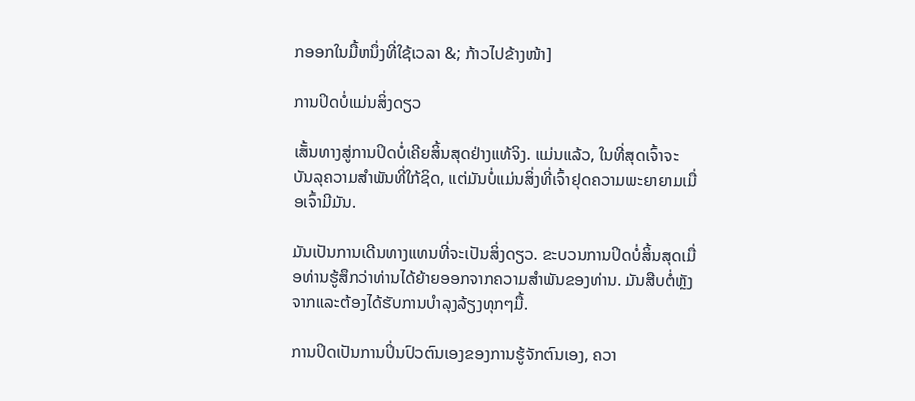ກອອກໃນມື້ຫນຶ່ງທີ່ໃຊ້ເວລາ &; ກ້າວໄປຂ້າງໜ້າ]

ການປິດບໍ່ແມ່ນສິ່ງດຽວ

ເສັ້ນທາງສູ່ການປິດບໍ່ເຄີຍສິ້ນສຸດຢ່າງແທ້ຈິງ. ແມ່ນແລ້ວ, ໃນທີ່ສຸດເຈົ້າຈະບັນລຸຄວາມສຳພັນທີ່ໃກ້ຊິດ, ແຕ່ມັນບໍ່ແມ່ນສິ່ງທີ່ເຈົ້າຢຸດຄວາມພະຍາຍາມເມື່ອເຈົ້າມີມັນ.

ມັນເປັນການເດີນທາງແທນທີ່ຈະເປັນສິ່ງດຽວ. ຂະບວນການປິດບໍ່ສິ້ນສຸດເມື່ອທ່ານຮູ້ສຶກວ່າທ່ານໄດ້ຍ້າຍອອກຈາກຄວາມສໍາພັນຂອງທ່ານ. ມັນສືບຕໍ່ຫຼັງຈາກແລະຕ້ອງໄດ້ຮັບການບໍາລຸງລ້ຽງທຸກໆມື້.

ການປິດເປັນການປິ່ນປົວຕົນເອງຂອງການຮູ້ຈັກຕົນເອງ, ຄວາ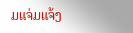ມແຈ່ມແຈ້ງ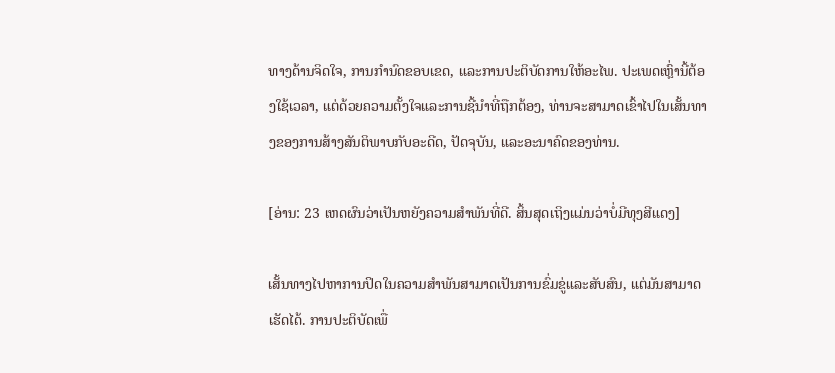ທາງດ້ານຈິດໃຈ, ການກໍານົດຂອບເຂດ, ແລະການປະຕິບັດການໃຫ້ອະໄພ. ປະເພດເຫຼົ່ານີ້ຕ້ອງໃຊ້ເວລາ, ແຕ່ດ້ວຍຄວາມຕັ້ງໃຈແລະການຊີ້ນໍາທີ່ຖືກຕ້ອງ, ທ່ານຈະສາມາດເຂົ້າໄປໃນເສັ້ນທາງຂອງການສ້າງສັນຕິພາບກັບອະດີດ, ປັດຈຸບັນ, ແລະອະນາຄົດຂອງທ່ານ.

[ອ່ານ: 23 ເຫດຜົນວ່າເປັນຫຍັງຄວາມສໍາພັນທີ່ດີ. ສິ້ນສຸດເຖິງແມ່ນວ່າບໍ່ມີທຸງສີແດງ]

ເສັ້ນທາງໄປຫາການປິດໃນຄວາມສໍາພັນສາມາດເປັນການຂົ່ມຂູ່ແລະສັບສົນ, ແຕ່ມັນສາມາດເຮັດໄດ້. ການປະຕິບັດເພື່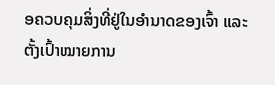ອຄວບຄຸມສິ່ງທີ່ຢູ່ໃນອໍານາດຂອງເຈົ້າ ແລະຕັ້ງເປົ້າໝາຍການ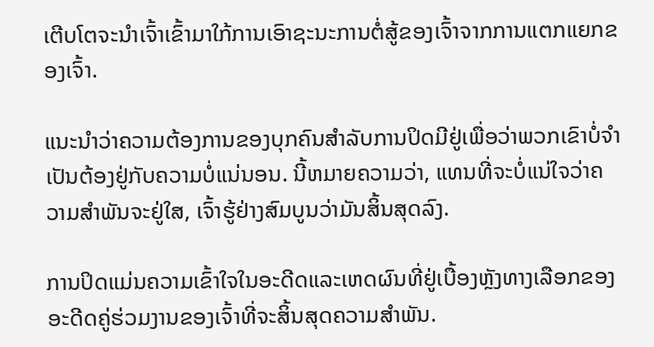ເຕີບໂຕຈະນໍາເຈົ້າເຂົ້າມາໃກ້ການເອົາຊະນະການຕໍ່ສູ້ຂອງເຈົ້າຈາກການແຕກແຍກຂອງເຈົ້າ.

ແນະນໍາວ່າຄວາມຕ້ອງການຂອງບຸກຄົນສໍາລັບການປິດມີຢູ່ເພື່ອວ່າພວກເຂົາບໍ່ຈໍາເປັນຕ້ອງຢູ່ກັບຄວາມບໍ່ແນ່ນອນ. ນີ້ຫມາຍຄວາມວ່າ, ແທນທີ່ຈະບໍ່ແນ່ໃຈວ່າຄວາມສໍາພັນຈະຢູ່ໃສ, ເຈົ້າຮູ້ຢ່າງສົມບູນວ່າມັນສິ້ນສຸດລົງ.

ການປິດແມ່ນຄວາມເຂົ້າໃຈໃນອະດີດແລະເຫດຜົນທີ່ຢູ່ເບື້ອງຫຼັງທາງເລືອກຂອງອະດີດຄູ່ຮ່ວມງານຂອງເຈົ້າທີ່ຈະສິ້ນສຸດຄວາມສໍາພັນ.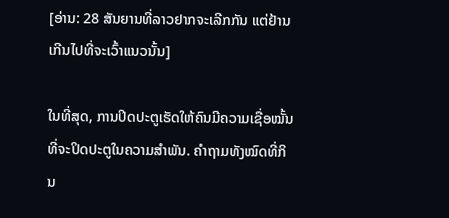[ອ່ານ: 28 ສັນຍານທີ່ລາວຢາກຈະເລີກກັນ ແຕ່ຢ້ານເກີນໄປທີ່ຈະເວົ້າແນວນັ້ນ]

ໃນທີ່ສຸດ, ການປິດປະຕູເຮັດໃຫ້ຄົນມີຄວາມເຊື່ອໝັ້ນທີ່ຈະປິດປະຕູໃນຄວາມສຳພັນ. ຄຳຖາມທັງໝົດທີ່ກິນ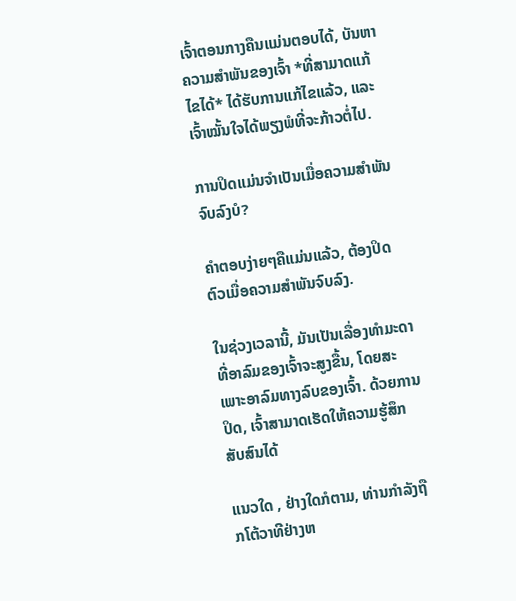ເຈົ້າຕອນກາງຄືນແມ່ນຕອບໄດ້, ບັນຫາຄວາມສຳພັນຂອງເຈົ້າ *ທີ່ສາມາດແກ້ໄຂໄດ້* ໄດ້ຮັບການແກ້ໄຂແລ້ວ, ແລະເຈົ້າໝັ້ນໃຈໄດ້ພຽງພໍທີ່ຈະກ້າວຕໍ່ໄປ.

ການປິດແມ່ນຈຳເປັນເມື່ອຄວາມສຳພັນຈົບລົງບໍ?

ຄຳຕອບງ່າຍໆຄືແມ່ນແລ້ວ, ຕ້ອງປິດຕົວເມື່ອຄວາມສຳພັນຈົບລົງ.

ໃນຊ່ວງເວລານີ້, ມັນເປັນເລື່ອງທຳມະດາທີ່ອາລົມຂອງເຈົ້າຈະສູງຂື້ນ, ໂດຍສະເພາະອາລົມທາງລົບຂອງເຈົ້າ. ດ້ວຍການປິດ, ເຈົ້າສາມາດເຮັດໃຫ້ຄວາມຮູ້ສຶກສັບສົນໄດ້

ແນວໃດ , ຢ່າງໃດກໍຕາມ, ທ່ານກໍາລັງຖືກໂຕ້ວາທີຢ່າງຫ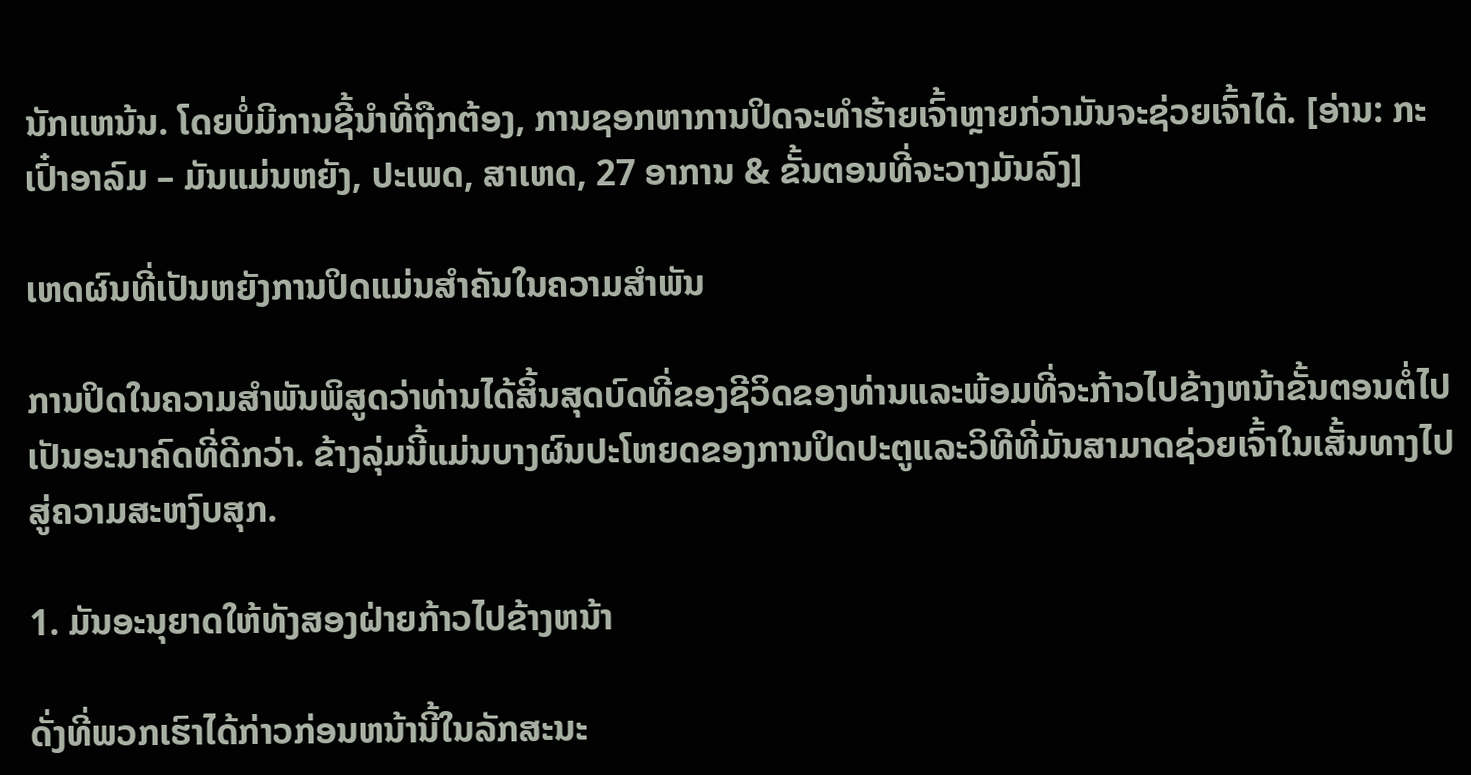ນັກແຫນ້ນ. ໂດຍບໍ່ມີການຊີ້ນໍາທີ່ຖືກຕ້ອງ, ການຊອກຫາການປິດຈະທໍາຮ້າຍເຈົ້າຫຼາຍກ່ວາມັນຈະຊ່ວຍເຈົ້າໄດ້. [ອ່ານ: ກະເປົ໋າອາລົມ – ມັນແມ່ນຫຍັງ, ປະເພດ, ສາເຫດ, 27 ອາການ & ຂັ້ນຕອນທີ່ຈະວາງມັນລົງ]

ເຫດຜົນທີ່ເປັນຫຍັງການປິດແມ່ນສໍາຄັນໃນຄວາມສໍາພັນ

ການປິດໃນຄວາມສໍາພັນພິສູດວ່າທ່ານໄດ້ສິ້ນສຸດບົດທີ່ຂອງຊີວິດຂອງທ່ານແລະພ້ອມທີ່ຈະກ້າວໄປຂ້າງຫນ້າຂັ້ນຕອນຕໍ່ໄປ ເປັນອະນາຄົດທີ່ດີກວ່າ. ຂ້າງລຸ່ມນີ້ແມ່ນບາງຜົນປະໂຫຍດຂອງການປິດປະຕູແລະວິທີທີ່ມັນສາມາດຊ່ວຍເຈົ້າໃນເສັ້ນທາງໄປສູ່ຄວາມສະຫງົບສຸກ.

1. ມັນອະນຸຍາດໃຫ້ທັງສອງຝ່າຍກ້າວໄປຂ້າງຫນ້າ

ດັ່ງທີ່ພວກເຮົາໄດ້ກ່າວກ່ອນຫນ້ານີ້ໃນລັກສະນະ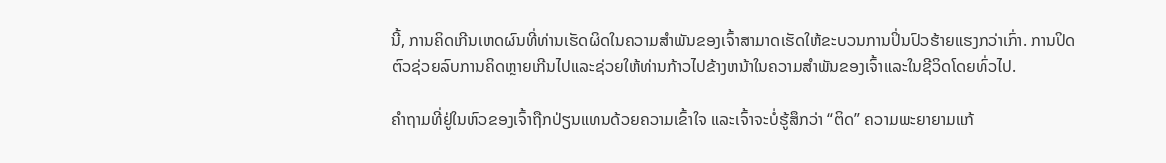ນີ້, ການຄິດເກີນເຫດຜົນທີ່ທ່ານເຮັດຜິດໃນຄວາມສໍາພັນຂອງເຈົ້າສາມາດເຮັດໃຫ້ຂະບວນການປິ່ນປົວຮ້າຍແຮງກວ່າເກົ່າ. ການປິດຕົວຊ່ວຍລົບການຄິດຫຼາຍເກີນໄປແລະຊ່ວຍໃຫ້ທ່ານກ້າວໄປຂ້າງຫນ້າໃນຄວາມສໍາພັນຂອງເຈົ້າແລະໃນຊີວິດໂດຍທົ່ວໄປ.

ຄຳຖາມທີ່ຢູ່ໃນຫົວຂອງເຈົ້າຖືກປ່ຽນແທນດ້ວຍຄວາມເຂົ້າໃຈ ແລະເຈົ້າຈະບໍ່ຮູ້ສຶກວ່າ “ຕິດ” ຄວາມພະຍາຍາມແກ້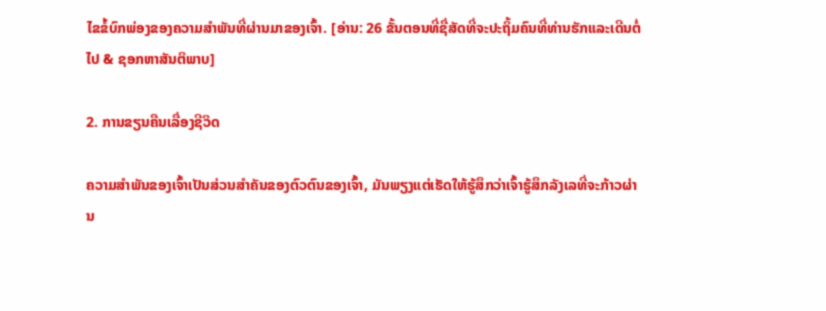ໄຂຂໍ້ບົກພ່ອງຂອງຄວາມສຳພັນທີ່ຜ່ານມາຂອງເຈົ້າ. [ອ່ານ: 26 ຂັ້ນຕອນທີ່ຊື່ສັດທີ່ຈະປະຖິ້ມຄົນທີ່ທ່ານຮັກແລະເດີນຕໍ່ໄປ & ຊອກຫາສັນຕິພາບ]

2. ການຂຽນຄືນເລື່ອງຊີວິດ

ຄວາມສຳພັນຂອງເຈົ້າເປັນສ່ວນສຳຄັນຂອງຕົວຕົນຂອງເຈົ້າ, ມັນພຽງແຕ່ເຮັດໃຫ້ຮູ້ສຶກວ່າເຈົ້າຮູ້ສຶກລັງເລທີ່ຈະກ້າວຜ່ານ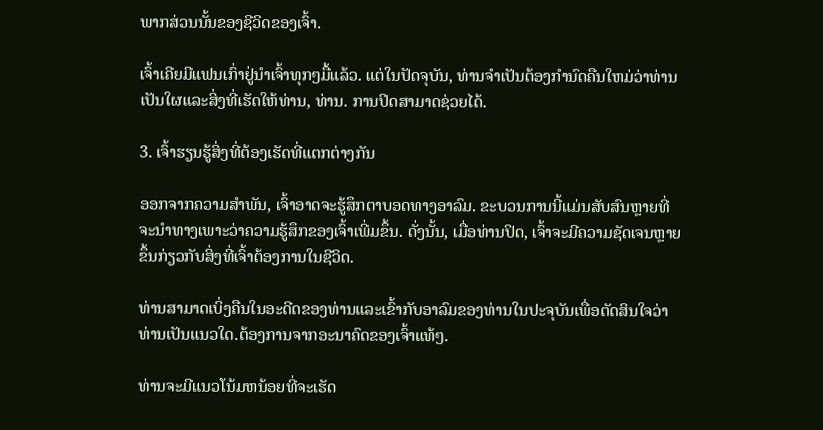ພາກສ່ວນນັ້ນຂອງຊີວິດຂອງເຈົ້າ.

ເຈົ້າເຄີຍມີແຟນເກົ່າຢູ່ນຳເຈົ້າທຸກໆມື້ແລ້ວ. ແຕ່ໃນປັດຈຸບັນ, ທ່ານຈໍາເປັນຕ້ອງກໍານົດຄືນໃຫມ່ວ່າທ່ານເປັນໃຜແລະສິ່ງທີ່ເຮັດໃຫ້ທ່ານ, ທ່ານ. ການປິດສາມາດຊ່ວຍໄດ້.

3. ເຈົ້າຮຽນຮູ້ສິ່ງທີ່ຕ້ອງເຮັດທີ່ແຕກຕ່າງກັນ

ອອກຈາກຄວາມສຳພັນ, ເຈົ້າອາດຈະຮູ້ສຶກຕາບອດທາງອາລົມ. ຂະບວນການນີ້ແມ່ນສັບສົນຫຼາຍທີ່ຈະນໍາທາງເພາະວ່າຄວາມຮູ້ສຶກຂອງເຈົ້າເພີ່ມຂຶ້ນ. ດັ່ງນັ້ນ, ເມື່ອທ່ານປິດ, ເຈົ້າຈະມີຄວາມຊັດເຈນຫຼາຍຂຶ້ນກ່ຽວກັບສິ່ງທີ່ເຈົ້າຕ້ອງການໃນຊີວິດ.

ທ່ານສາມາດເບິ່ງຄືນໃນອະດີດຂອງທ່ານແລະເຂົ້າກັບອາລົມຂອງທ່ານໃນປະຈຸບັນເພື່ອຕັດສິນໃຈວ່າທ່ານເປັນແນວໃດ.ຕ້ອງການຈາກອະນາຄົດຂອງເຈົ້າແທ້ໆ.

ທ່ານຈະມີແນວໂນ້ມຫນ້ອຍທີ່ຈະເຮັດ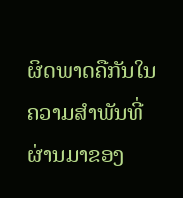ຜິດພາດຄືກັນໃນຄວາມສໍາພັນທີ່ຜ່ານມາຂອງ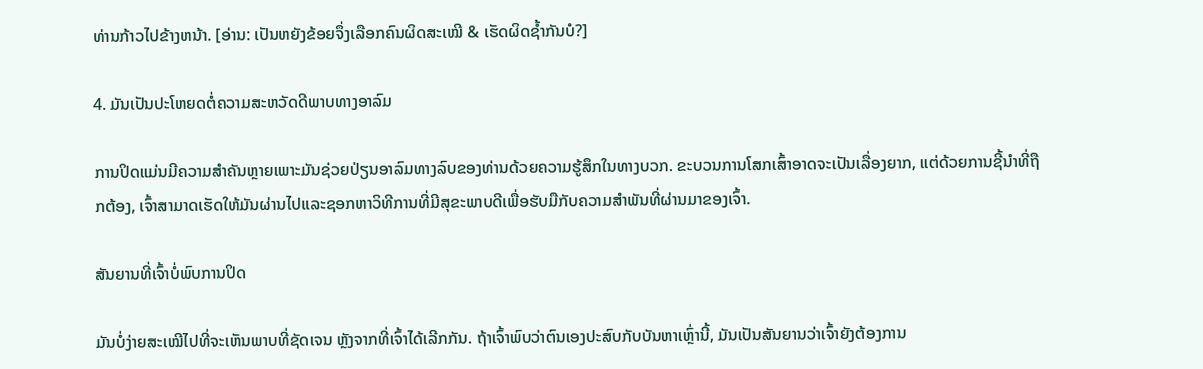ທ່ານກ້າວໄປຂ້າງຫນ້າ. [ອ່ານ: ເປັນຫຍັງຂ້ອຍຈຶ່ງເລືອກຄົນຜິດສະເໝີ & ເຮັດຜິດຊ້ຳກັນບໍ?]

4. ມັນເປັນປະໂຫຍດຕໍ່ຄວາມສະຫວັດດີພາບທາງອາລົມ

ການປິດແມ່ນມີຄວາມສຳຄັນຫຼາຍເພາະມັນຊ່ວຍປ່ຽນອາລົມທາງລົບຂອງທ່ານດ້ວຍຄວາມຮູ້ສຶກໃນທາງບວກ. ຂະບວນການໂສກເສົ້າອາດຈະເປັນເລື່ອງຍາກ, ແຕ່ດ້ວຍການຊີ້ນໍາທີ່ຖືກຕ້ອງ, ເຈົ້າສາມາດເຮັດໃຫ້ມັນຜ່ານໄປແລະຊອກຫາວິທີການທີ່ມີສຸຂະພາບດີເພື່ອຮັບມືກັບຄວາມສໍາພັນທີ່ຜ່ານມາຂອງເຈົ້າ.

ສັນຍານທີ່ເຈົ້າບໍ່ພົບການປິດ

ມັນບໍ່ງ່າຍສະເໝີໄປທີ່ຈະເຫັນພາບທີ່ຊັດເຈນ ຫຼັງຈາກທີ່ເຈົ້າໄດ້ເລີກກັນ. ຖ້າເຈົ້າພົບວ່າຕົນເອງປະສົບກັບບັນຫາເຫຼົ່ານີ້, ມັນເປັນສັນຍານວ່າເຈົ້າຍັງຕ້ອງການ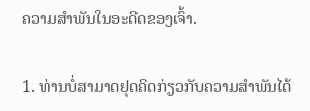ຄວາມສຳພັນໃນອະດີດຂອງເຈົ້າ.

1. ທ່ານບໍ່ສາມາດຢຸດຄິດກ່ຽວກັບຄວາມສຳພັນໄດ້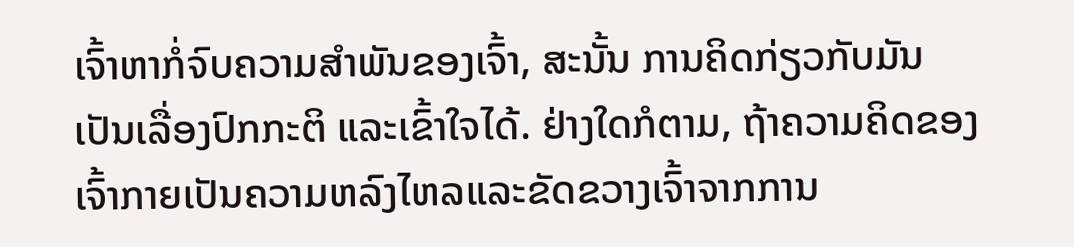ເຈົ້າຫາກໍ່ຈົບຄວາມສຳພັນຂອງເຈົ້າ, ສະນັ້ນ ການຄິດກ່ຽວກັບມັນເປັນເລື່ອງປົກກະຕິ ແລະເຂົ້າໃຈໄດ້. ຢ່າງໃດກໍຕາມ, ຖ້າຄວາມຄິດຂອງເຈົ້າກາຍເປັນຄວາມຫລົງໄຫລແລະຂັດຂວາງເຈົ້າຈາກການ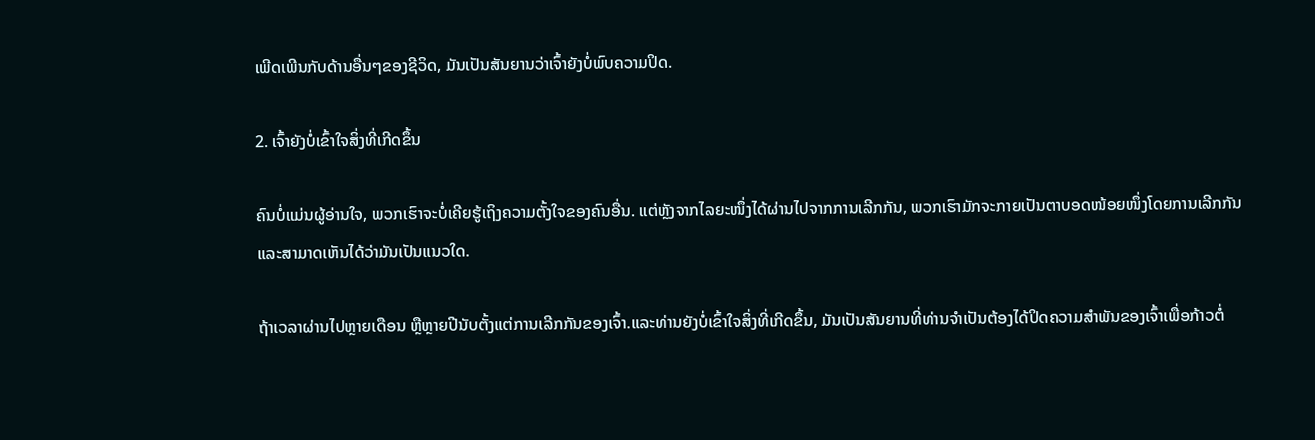ເພີດເພີນກັບດ້ານອື່ນໆຂອງຊີວິດ, ມັນເປັນສັນຍານວ່າເຈົ້າຍັງບໍ່ພົບຄວາມປິດ.

2. ເຈົ້າຍັງບໍ່ເຂົ້າໃຈສິ່ງທີ່ເກີດຂຶ້ນ

ຄົນບໍ່ແມ່ນຜູ້ອ່ານໃຈ, ພວກເຮົາຈະບໍ່ເຄີຍຮູ້ເຖິງຄວາມຕັ້ງໃຈຂອງຄົນອື່ນ. ແຕ່ຫຼັງຈາກໄລຍະໜຶ່ງໄດ້ຜ່ານໄປຈາກການເລີກກັນ, ພວກເຮົາມັກຈະກາຍເປັນຕາບອດໜ້ອຍໜຶ່ງໂດຍການເລີກກັນ ແລະສາມາດເຫັນໄດ້ວ່າມັນເປັນແນວໃດ.

ຖ້າເວລາຜ່ານໄປຫຼາຍເດືອນ ຫຼືຫຼາຍປີນັບຕັ້ງແຕ່ການເລີກກັນຂອງເຈົ້າ.ແລະທ່ານຍັງບໍ່ເຂົ້າໃຈສິ່ງທີ່ເກີດຂຶ້ນ, ມັນເປັນສັນຍານທີ່ທ່ານຈໍາເປັນຕ້ອງໄດ້ປິດຄວາມສໍາພັນຂອງເຈົ້າເພື່ອກ້າວຕໍ່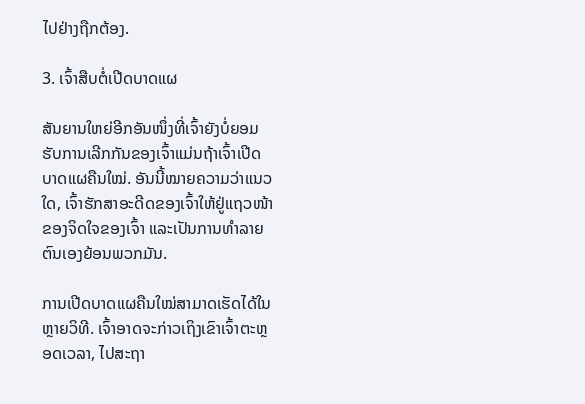ໄປຢ່າງຖືກຕ້ອງ.

3. ເຈົ້າສືບຕໍ່ເປີດບາດແຜ

ສັນຍານໃຫຍ່ອີກອັນໜຶ່ງທີ່ເຈົ້າຍັງບໍ່ຍອມຮັບການເລີກກັນຂອງເຈົ້າແມ່ນຖ້າເຈົ້າເປີດບາດແຜຄືນໃໝ່. ອັນນີ້ໝາຍຄວາມວ່າແນວໃດ, ເຈົ້າຮັກສາອະດີດຂອງເຈົ້າໃຫ້ຢູ່ແຖວໜ້າຂອງຈິດໃຈຂອງເຈົ້າ ແລະເປັນການທຳລາຍຕົນເອງຍ້ອນພວກມັນ.

ການເປີດບາດແຜຄືນໃໝ່ສາມາດເຮັດໄດ້ໃນຫຼາຍວິທີ. ເຈົ້າອາດຈະກ່າວເຖິງເຂົາເຈົ້າຕະຫຼອດເວລາ, ໄປສະຖາ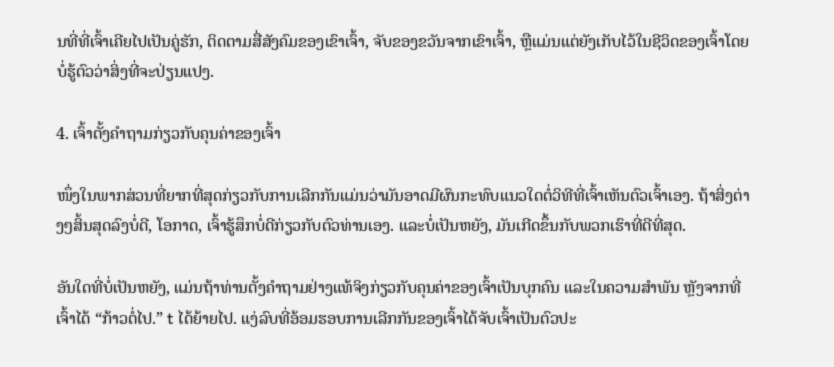ນທີ່ທີ່ເຈົ້າເຄີຍໄປເປັນຄູ່ຮັກ, ຕິດຕາມສື່ສັງຄົມຂອງເຂົາເຈົ້າ, ຈັບຂອງຂວັນຈາກເຂົາເຈົ້າ, ຫຼືແມ່ນແຕ່ຍັງເກັບໄວ້ໃນຊີວິດຂອງເຈົ້າໂດຍບໍ່ຮູ້ຕົວວ່າສິ່ງທີ່ຈະປ່ຽນແປງ.

4. ເຈົ້າຕັ້ງຄຳຖາມກ່ຽວກັບຄຸນຄ່າຂອງເຈົ້າ

ໜຶ່ງໃນພາກສ່ວນທີ່ຍາກທີ່ສຸດກ່ຽວກັບການເລີກກັນແມ່ນວ່າມັນອາດມີຜົນກະທົບແນວໃດຕໍ່ວິທີທີ່ເຈົ້າເຫັນຕົວເຈົ້າເອງ. ຖ້າສິ່ງຕ່າງໆສິ້ນສຸດລົງບໍ່ດີ, ໂອກາດ, ເຈົ້າຮູ້ສຶກບໍ່ດີກ່ຽວກັບຕົວທ່ານເອງ. ແລະບໍ່ເປັນຫຍັງ, ມັນເກີດຂຶ້ນກັບພວກເຮົາທີ່ດີທີ່ສຸດ.

ອັນໃດທີ່ບໍ່ເປັນຫຍັງ, ແມ່ນຖ້າທ່ານຕັ້ງຄໍາຖາມຢ່າງແທ້ຈິງກ່ຽວກັບຄຸນຄ່າຂອງເຈົ້າເປັນບຸກຄົນ ແລະໃນຄວາມສຳພັນ ຫຼັງຈາກທີ່ເຈົ້າໄດ້ “ກ້າວຕໍ່ໄປ.” t ໄດ້ຍ້າຍໄປ. ແງ່ລົບທີ່ອ້ອມຮອບການເລີກກັນຂອງເຈົ້າໄດ້ຈັບເຈົ້າເປັນຕົວປະ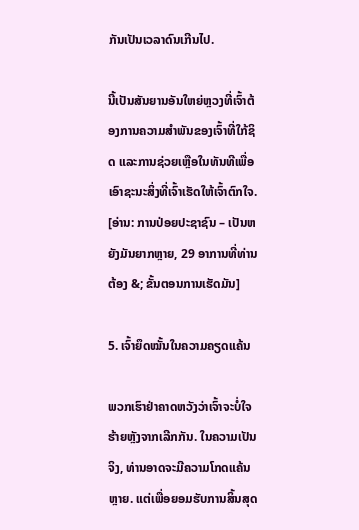ກັນເປັນເວລາດົນເກີນໄປ.

ນີ້ເປັນສັນຍານອັນໃຫຍ່ຫຼວງທີ່ເຈົ້າຕ້ອງການຄວາມສຳພັນຂອງເຈົ້າທີ່ໃກ້ຊິດ ແລະການຊ່ວຍເຫຼືອໃນທັນທີເພື່ອເອົາຊະນະສິ່ງທີ່ເຈົ້າເຮັດໃຫ້ເຈົ້າຕົກໃຈ. [ອ່ານ: ການປ່ອຍປະຊາຊົນ – ເປັນຫຍັງມັນຍາກຫຼາຍ, 29 ອາການທີ່ທ່ານຕ້ອງ &; ຂັ້ນຕອນການເຮັດມັນ]

5. ເຈົ້າຍຶດໝັ້ນໃນຄວາມຄຽດແຄ້ນ

ພວກເຮົາຢ່າຄາດຫວັງວ່າເຈົ້າຈະບໍ່ໃຈຮ້າຍຫຼັງຈາກເລີກກັນ. ໃນຄວາມເປັນຈິງ, ທ່ານອາດຈະມີຄວາມໂກດແຄ້ນຫຼາຍ. ແຕ່ເພື່ອຍອມຮັບການສິ້ນສຸດ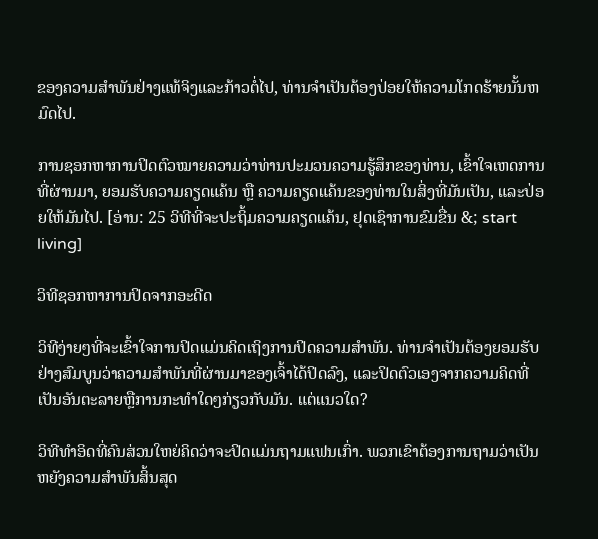ຂອງຄວາມສໍາພັນຢ່າງແທ້ຈິງແລະກ້າວຕໍ່ໄປ, ທ່ານຈໍາເປັນຕ້ອງປ່ອຍໃຫ້ຄວາມໂກດຮ້າຍນັ້ນຫມົດໄປ.

ການຊອກຫາການປິດຕົວໝາຍຄວາມວ່າທ່ານປະມວນຄວາມຮູ້ສຶກຂອງທ່ານ, ເຂົ້າໃຈເຫດການທີ່ຜ່ານມາ, ຍອມຮັບຄວາມຄຽດແຄ້ນ ຫຼື ຄວາມຄຽດແຄ້ນຂອງທ່ານໃນສິ່ງທີ່ມັນເປັນ, ແລະປ່ອຍໃຫ້ມັນໄປ. [ອ່ານ: 25 ວິທີທີ່ຈະປະຖິ້ມຄວາມຄຽດແຄ້ນ, ຢຸດເຊົາການຂົມຂື່ນ &; start living]

ວິທີຊອກຫາການປິດຈາກອະດີດ

ວິທີງ່າຍໆທີ່ຈະເຂົ້າໃຈການປິດແມ່ນຄິດເຖິງການປິດຄວາມສຳພັນ. ທ່ານຈໍາເປັນຕ້ອງຍອມຮັບຢ່າງສົມບູນວ່າຄວາມສໍາພັນທີ່ຜ່ານມາຂອງເຈົ້າໄດ້ປິດລົງ, ແລະປິດຕົວເອງຈາກຄວາມຄິດທີ່ເປັນອັນຕະລາຍຫຼືການກະທໍາໃດໆກ່ຽວກັບມັນ. ແຕ່ແນວໃດ?

ວິທີທຳອິດທີ່ຄົນສ່ວນໃຫຍ່ຄິດວ່າຈະປິດແມ່ນຖາມແຟນເກົ່າ. ພວກເຂົາຕ້ອງການຖາມວ່າເປັນຫຍັງຄວາມສໍາພັນສິ້ນສຸດ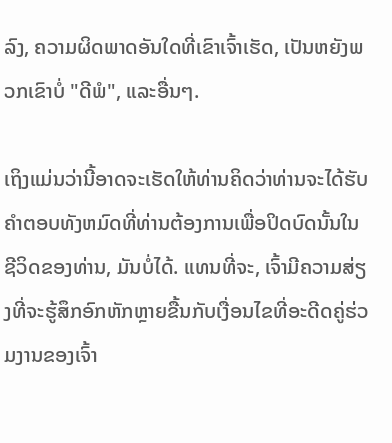ລົງ, ຄວາມຜິດພາດອັນໃດທີ່ເຂົາເຈົ້າເຮັດ, ເປັນຫຍັງພວກເຂົາບໍ່ "ດີພໍ", ແລະອື່ນໆ.

ເຖິງແມ່ນວ່ານີ້ອາດຈະເຮັດໃຫ້ທ່ານຄິດວ່າທ່ານຈະໄດ້ຮັບຄໍາຕອບທັງຫມົດທີ່ທ່ານຕ້ອງການເພື່ອປິດບົດນັ້ນໃນຊີວິດຂອງທ່ານ, ມັນບໍ່ໄດ້. ແທນທີ່ຈະ, ເຈົ້າມີຄວາມສ່ຽງທີ່ຈະຮູ້ສຶກອົກຫັກຫຼາຍຂື້ນກັບເງື່ອນໄຂທີ່ອະດີດຄູ່ຮ່ວມງານຂອງເຈົ້າ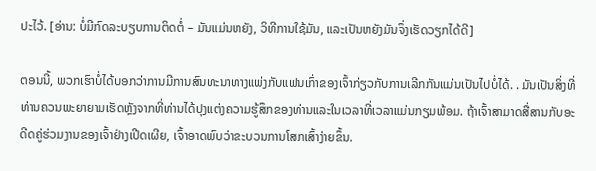ປະໄວ້. [ອ່ານ: ບໍ່ມີກົດລະບຽບການຕິດຕໍ່ – ມັນແມ່ນຫຍັງ, ວິທີການໃຊ້ມັນ, ແລະເປັນຫຍັງມັນຈຶ່ງເຮັດວຽກໄດ້ດີ]

ຕອນນີ້, ພວກເຮົາບໍ່ໄດ້ບອກວ່າການມີການສົນທະນາທາງແພ່ງກັບແຟນເກົ່າຂອງເຈົ້າກ່ຽວກັບການເລີກກັນແມ່ນເປັນໄປບໍ່ໄດ້. . ມັນເປັນສິ່ງທີ່ທ່ານຄວນພະຍາຍາມເຮັດຫຼັງຈາກທີ່ທ່ານໄດ້ປຸງແຕ່ງຄວາມຮູ້ສຶກຂອງທ່ານແລະໃນເວລາທີ່ເວລາແມ່ນກຽມພ້ອມ. ຖ້າເຈົ້າສາມາດສື່ສານກັບອະດີດຄູ່ຮ່ວມງານຂອງເຈົ້າຢ່າງເປີດເຜີຍ, ເຈົ້າອາດພົບວ່າຂະບວນການໂສກເສົ້າງ່າຍຂຶ້ນ.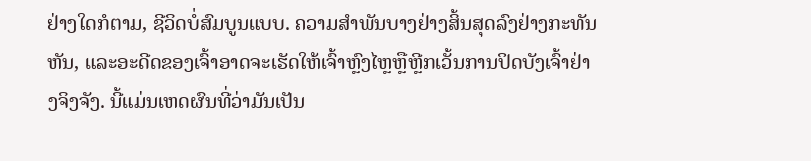ຢ່າງໃດກໍຕາມ, ຊີວິດບໍ່ສົມບູນແບບ. ຄວາມສໍາພັນບາງຢ່າງສິ້ນສຸດລົງຢ່າງກະທັນຫັນ, ແລະອະດີດຂອງເຈົ້າອາດຈະເຮັດໃຫ້ເຈົ້າຫຼົງໄຫຼຫຼືຫຼີກເວັ້ນການປິດບັງເຈົ້າຢ່າງຈິງຈັງ. ນີ້ແມ່ນເຫດຜົນທີ່ວ່າມັນເປັນ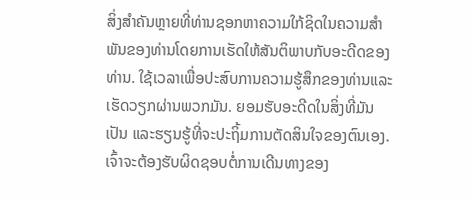ສິ່ງສໍາຄັນຫຼາຍທີ່ທ່ານຊອກຫາຄວາມໃກ້ຊິດໃນຄວາມສໍາພັນຂອງທ່ານໂດຍການເຮັດໃຫ້ສັນຕິພາບກັບອະດີດຂອງທ່ານ. ໃຊ້ເວລາເພື່ອປະສົບການຄວາມຮູ້ສຶກຂອງທ່ານແລະເຮັດວຽກຜ່ານພວກມັນ. ຍອມຮັບອະດີດໃນສິ່ງທີ່ມັນເປັນ ແລະຮຽນຮູ້ທີ່ຈະປະຖິ້ມການຕັດສິນໃຈຂອງຕົນເອງ. ເຈົ້າຈະຕ້ອງຮັບຜິດຊອບຕໍ່ການເດີນທາງຂອງ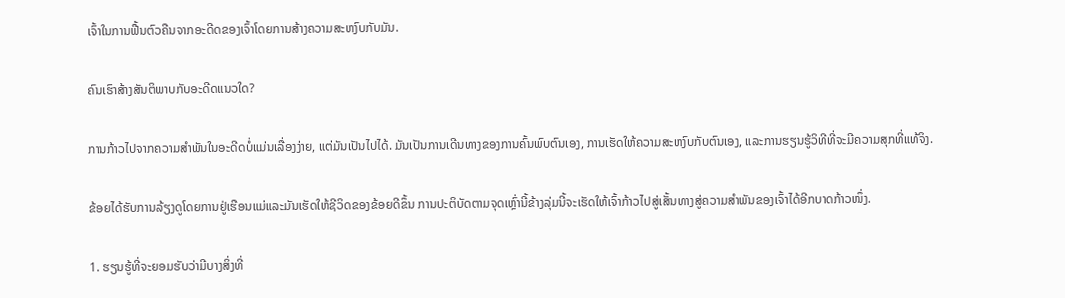ເຈົ້າໃນການຟື້ນຕົວຄືນຈາກອະດີດຂອງເຈົ້າໂດຍການສ້າງຄວາມສະຫງົບກັບມັນ.

ຄົນເຮົາສ້າງສັນຕິພາບກັບອະດີດແນວໃດ?

ການກ້າວໄປຈາກຄວາມສຳພັນໃນອະດີດບໍ່ແມ່ນເລື່ອງງ່າຍ, ແຕ່ມັນເປັນໄປໄດ້. ມັນເປັນການເດີນທາງຂອງການຄົ້ນພົບຕົນເອງ, ການເຮັດໃຫ້ຄວາມສະຫງົບກັບຕົນເອງ, ແລະການຮຽນຮູ້ວິທີທີ່ຈະມີຄວາມສຸກທີ່ແທ້ຈິງ.

ຂ້ອຍໄດ້ຮັບການລ້ຽງດູໂດຍການຢູ່ເຮືອນແມ່ແລະມັນເຮັດໃຫ້ຊີວິດຂອງຂ້ອຍດີຂຶ້ນ ການປະຕິບັດຕາມຈຸດເຫຼົ່ານີ້ຂ້າງລຸ່ມນີ້ຈະເຮັດໃຫ້ເຈົ້າກ້າວໄປສູ່ເສັ້ນທາງສູ່ຄວາມສຳພັນຂອງເຈົ້າໄດ້ອີກບາດກ້າວໜຶ່ງ.

1. ຮຽນຮູ້ທີ່ຈະຍອມຮັບວ່າມີບາງສິ່ງທີ່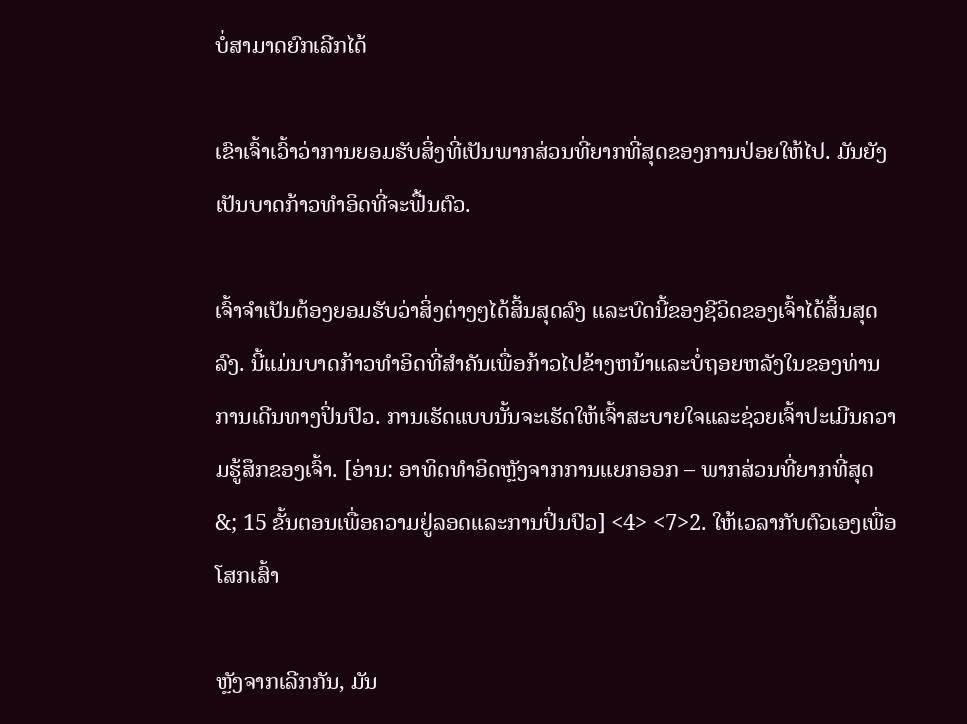ບໍ່ສາມາດຍົກເລີກໄດ້

ເຂົາເຈົ້າເວົ້າວ່າການຍອມຮັບສິ່ງທີ່ເປັນພາກສ່ວນທີ່ຍາກທີ່ສຸດຂອງການປ່ອຍໃຫ້ໄປ. ມັນຍັງເປັນບາດກ້າວທໍາອິດທີ່ຈະຟື້ນຕົວ.

ເຈົ້າຈຳເປັນຕ້ອງຍອມຮັບວ່າສິ່ງຕ່າງໆໄດ້ສິ້ນສຸດລົງ ແລະບົດນີ້ຂອງຊີວິດຂອງເຈົ້າໄດ້ສິ້ນສຸດລົງ. ນີ້ແມ່ນບາດກ້າວທໍາອິດທີ່ສໍາຄັນເພື່ອກ້າວໄປຂ້າງຫນ້າແລະບໍ່ຖອຍຫລັງໃນຂອງທ່ານການເດີນທາງປິ່ນປົວ. ການເຮັດແບບນັ້ນຈະເຮັດໃຫ້ເຈົ້າສະບາຍໃຈແລະຊ່ວຍເຈົ້າປະເມີນຄວາມຮູ້ສຶກຂອງເຈົ້າ. [ອ່ານ: ອາທິດທໍາອິດຫຼັງຈາກການແຍກອອກ – ພາກສ່ວນທີ່ຍາກທີ່ສຸດ &; 15 ຂັ້ນຕອນເພື່ອຄວາມຢູ່ລອດແລະການປິ່ນປົວ] <4> <7>2. ໃຫ້ເວລາກັບຕົວເອງເພື່ອໂສກເສົ້າ

ຫຼັງຈາກເລີກກັນ, ມັນ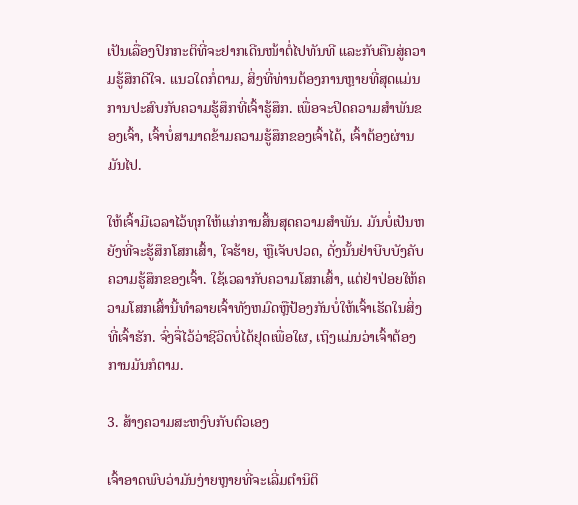ເປັນເລື່ອງປົກກະຕິທີ່ຈະຢາກເດີນໜ້າຕໍ່ໄປທັນທີ ແລະກັບຄືນສູ່ຄວາມຮູ້ສຶກດີໃຈ. ແນວໃດກໍ່ຕາມ, ສິ່ງທີ່ທ່ານຕ້ອງການຫຼາຍທີ່ສຸດແມ່ນການປະສົບກັບຄວາມຮູ້ສຶກທີ່ເຈົ້າຮູ້ສຶກ. ເພື່ອຈະປິດຄວາມສຳພັນຂອງເຈົ້າ, ເຈົ້າບໍ່ສາມາດຂ້າມຄວາມຮູ້ສຶກຂອງເຈົ້າໄດ້, ເຈົ້າຕ້ອງຜ່ານມັນໄປ.

ໃຫ້ເຈົ້າມີເວລາໄວ້ທຸກໃຫ້ແກ່ການສິ້ນສຸດຄວາມສຳພັນ. ມັນບໍ່ເປັນຫຍັງທີ່ຈະຮູ້ສຶກໂສກເສົ້າ, ໃຈຮ້າຍ, ຫຼືເຈັບປວດ, ດັ່ງນັ້ນຢ່າບີບບັງຄັບຄວາມຮູ້ສຶກຂອງເຈົ້າ. ໃຊ້ເວລາກັບຄວາມໂສກເສົ້າ, ແຕ່ຢ່າປ່ອຍໃຫ້ຄວາມໂສກເສົ້ານີ້ທໍາລາຍເຈົ້າທັງຫມົດຫຼືປ້ອງກັນບໍ່ໃຫ້ເຈົ້າເຮັດໃນສິ່ງທີ່ເຈົ້າຮັກ. ຈົ່ງຈື່ໄວ້ວ່າຊີວິດບໍ່ໄດ້ຢຸດເພື່ອໃຜ, ເຖິງແມ່ນວ່າເຈົ້າຕ້ອງການມັນກໍຕາມ.

3. ສ້າງຄວາມສະຫງົບກັບຕົວເອງ

ເຈົ້າອາດພົບວ່າມັນງ່າຍຫຼາຍທີ່ຈະເລີ່ມຕໍານິຕິ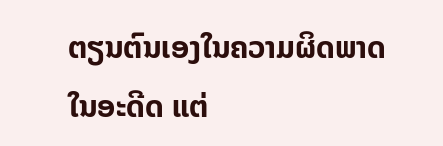ຕຽນຕົນເອງໃນຄວາມຜິດພາດໃນອະດີດ ແຕ່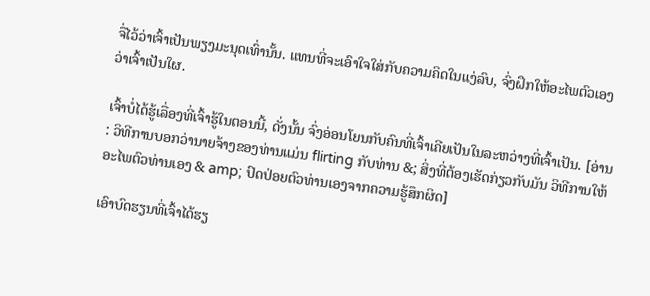ຈື່ໄວ້ວ່າເຈົ້າເປັນພຽງມະນຸດເທົ່ານັ້ນ. ແທນທີ່ຈະເອົາໃຈໃສ່ກັບຄວາມຄິດໃນແງ່ລົບ, ຈົ່ງຝຶກໃຫ້ອະໄພຕົວເອງວ່າເຈົ້າເປັນໃຜ.

ເຈົ້າບໍ່ໄດ້ຮູ້ເລື່ອງທີ່ເຈົ້າຮູ້ໃນຕອນນີ້, ດັ່ງນັ້ນ ຈົ່ງອ່ອນໂຍນກັບຄົນທີ່ເຈົ້າເຄີຍເປັນໃນລະຫວ່າງທີ່ເຈົ້າເປັນ. [ອ່ານ: ວິທີການບອກວ່ານາຍຈ້າງຂອງທ່ານແມ່ນ flirting ກັບທ່ານ &; ສິ່ງທີ່ຕ້ອງເຮັດກ່ຽວກັບມັນ ວິທີການໃຫ້ອະໄພຕົວທ່ານເອງ & amp; ປົດປ່ອຍຕົວທ່ານເອງຈາກຄວາມຮູ້ສຶກຜິດ]

ເອົາບົດຮຽນທີ່ເຈົ້າໄດ້ຮຽ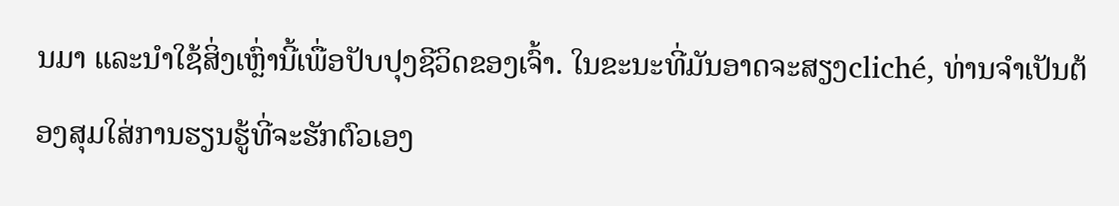ນມາ ແລະນຳໃຊ້ສິ່ງເຫຼົ່ານີ້ເພື່ອປັບປຸງຊີວິດຂອງເຈົ້າ. ໃນຂະນະທີ່ມັນອາດຈະສຽງcliché, ທ່ານຈໍາເປັນຕ້ອງສຸມໃສ່ການຮຽນຮູ້ທີ່ຈະຮັກຕົວເອງ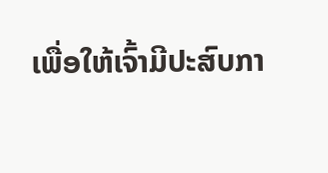ເພື່ອໃຫ້ເຈົ້າມີປະສົບກາ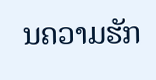ນຄວາມຮັກ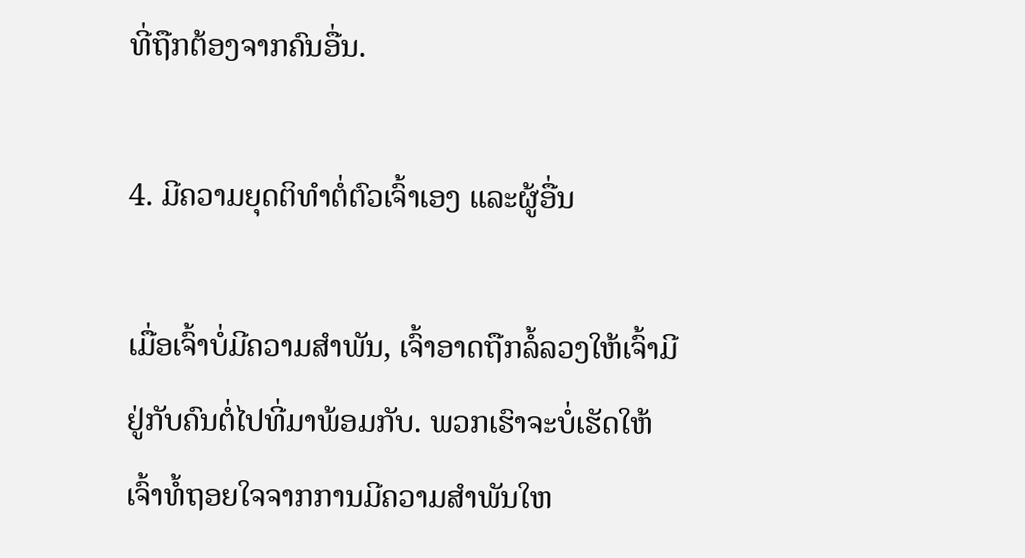ທີ່ຖືກຕ້ອງຈາກຄົນອື່ນ.

4. ມີຄວາມຍຸດຕິທຳຕໍ່ຕົວເຈົ້າເອງ ແລະຜູ້ອື່ນ

ເມື່ອເຈົ້າບໍ່ມີຄວາມສໍາພັນ, ເຈົ້າອາດຖືກລໍ້ລວງໃຫ້ເຈົ້າມີຢູ່ກັບຄົນຕໍ່ໄປທີ່ມາພ້ອມກັບ. ພວກເຮົາຈະບໍ່ເຮັດໃຫ້ເຈົ້າທໍ້ຖອຍໃຈຈາກການມີຄວາມສໍາພັນໃຫ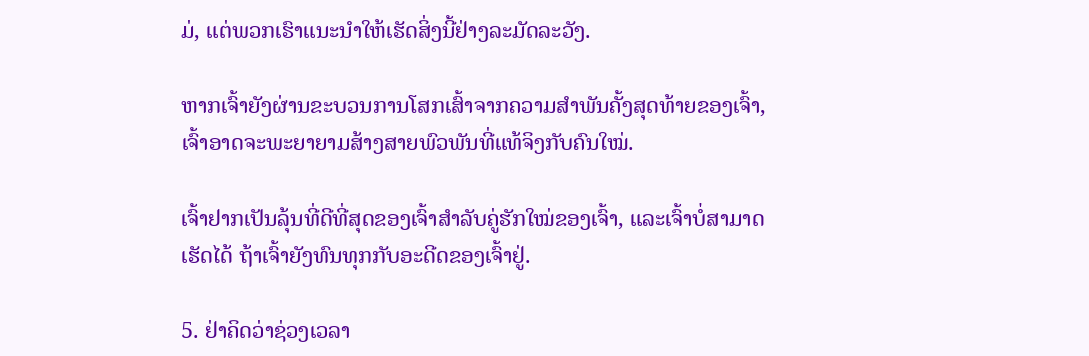ມ່, ແຕ່ພວກເຮົາແນະນໍາໃຫ້ເຮັດສິ່ງນີ້ຢ່າງລະມັດລະວັງ.

ຫາກເຈົ້າຍັງຜ່ານຂະບວນການໂສກເສົ້າຈາກຄວາມສຳພັນຄັ້ງສຸດທ້າຍຂອງເຈົ້າ, ເຈົ້າອາດຈະພະຍາຍາມສ້າງສາຍພົວພັນທີ່ແທ້ຈິງກັບຄົນໃໝ່.

ເຈົ້າຢາກເປັນລຸ້ນທີ່ດີທີ່ສຸດຂອງເຈົ້າສຳລັບຄູ່ຮັກໃໝ່ຂອງເຈົ້າ, ແລະເຈົ້າບໍ່ສາມາດເຮັດໄດ້ ຖ້າເຈົ້າຍັງທົນທຸກກັບອະດີດຂອງເຈົ້າຢູ່.

5. ຢ່າຄິດວ່າຊ່ວງເວລາ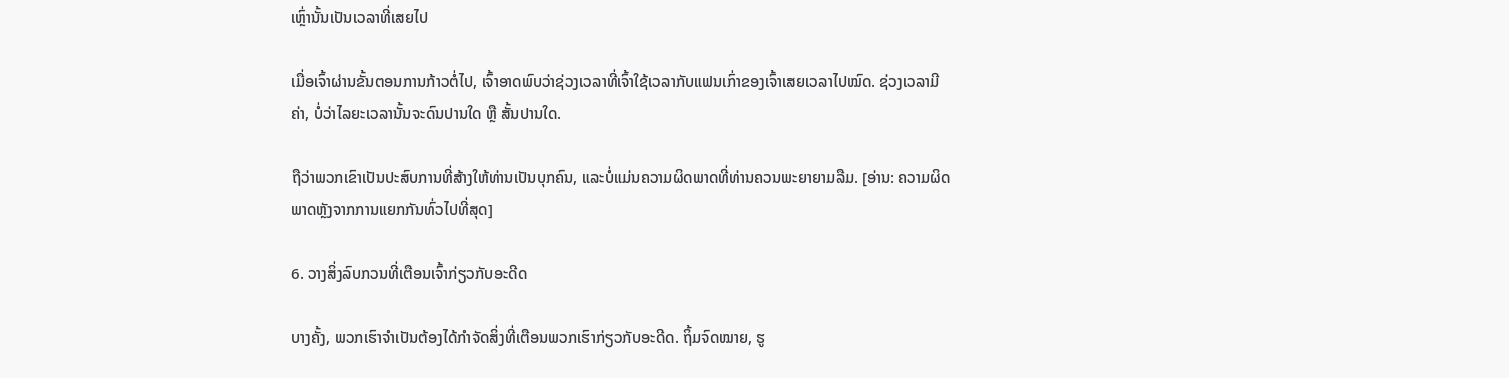ເຫຼົ່ານັ້ນເປັນເວລາທີ່ເສຍໄປ

ເມື່ອເຈົ້າຜ່ານຂັ້ນຕອນການກ້າວຕໍ່ໄປ, ເຈົ້າອາດພົບວ່າຊ່ວງເວລາທີ່ເຈົ້າໃຊ້ເວລາກັບແຟນເກົ່າຂອງເຈົ້າເສຍເວລາໄປໝົດ. ຊ່ວງເວລາມີຄ່າ, ບໍ່ວ່າໄລຍະເວລານັ້ນຈະດົນປານໃດ ຫຼື ສັ້ນປານໃດ.

ຖືວ່າພວກເຂົາເປັນປະສົບການທີ່ສ້າງໃຫ້ທ່ານເປັນບຸກຄົນ, ແລະບໍ່ແມ່ນຄວາມຜິດພາດທີ່ທ່ານຄວນພະຍາຍາມລືມ. [ອ່ານ: ຄວາມຜິດພາດຫຼັງຈາກການແຍກກັນທົ່ວໄປທີ່ສຸດ]

6. ວາງສິ່ງລົບກວນທີ່ເຕືອນເຈົ້າກ່ຽວກັບອະດີດ

ບາງຄັ້ງ, ພວກເຮົາຈໍາເປັນຕ້ອງໄດ້ກໍາຈັດສິ່ງທີ່ເຕືອນພວກເຮົາກ່ຽວກັບອະດີດ. ຖິ້ມຈົດໝາຍ, ຮູ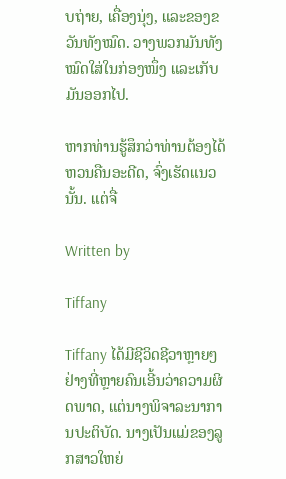ບຖ່າຍ, ເຄື່ອງນຸ່ງ, ແລະຂອງຂວັນທັງໝົດ. ວາງພວກມັນທັງໝົດໃສ່ໃນກ່ອງໜຶ່ງ ແລະເກັບມັນອອກໄປ.

ຫາກທ່ານຮູ້ສຶກວ່າທ່ານຕ້ອງໄດ້ຫວນຄືນອະດີດ, ຈົ່ງເຮັດແນວນັ້ນ. ແຕ່ຈື່

Written by

Tiffany

Tiffany ໄດ້ມີຊີວິດຊີວາຫຼາຍໆຢ່າງທີ່ຫຼາຍຄົນເອີ້ນວ່າຄວາມຜິດພາດ, ແຕ່ນາງພິຈາລະນາການປະຕິບັດ. ນາງເປັນແມ່ຂອງລູກສາວໃຫຍ່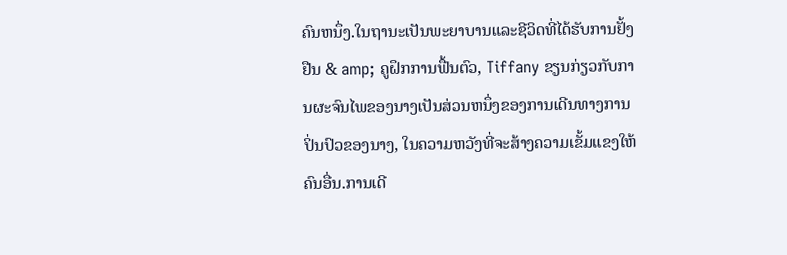ຄົນຫນຶ່ງ.ໃນຖານະເປັນພະຍາບານແລະຊີວິດທີ່ໄດ້ຮັບການຢັ້ງຢືນ & amp; ຄູຝຶກການຟື້ນຕົວ, Tiffany ຂຽນກ່ຽວກັບການຜະຈົນໄພຂອງນາງເປັນສ່ວນຫນຶ່ງຂອງການເດີນທາງການປິ່ນປົວຂອງນາງ, ໃນຄວາມຫວັງທີ່ຈະສ້າງຄວາມເຂັ້ມແຂງໃຫ້ຄົນອື່ນ.ການເດີ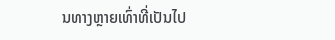ນທາງຫຼາຍເທົ່າທີ່ເປັນໄປ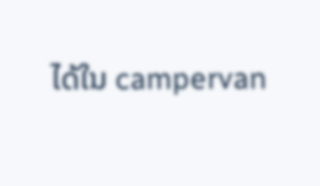ໄດ້ໃນ campervan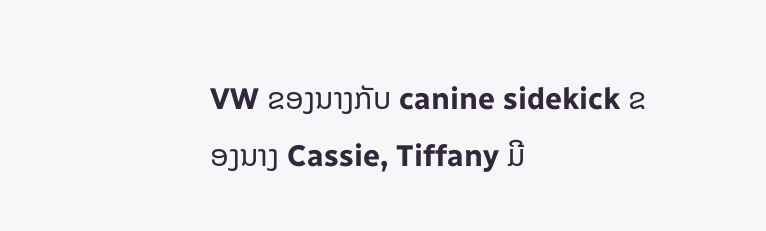VW ຂອງນາງກັບ canine sidekick ຂອງນາງ Cassie, Tiffany ມີ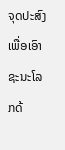ຈຸດປະສົງເພື່ອເອົາຊະນະໂລກດ້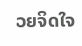ວຍຈິດໃຈ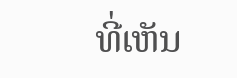ທີ່ເຫັນ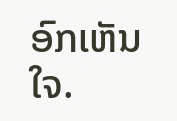ອົກເຫັນໃຈ.